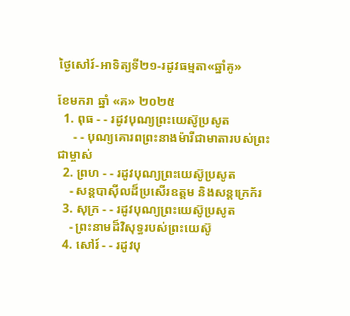ថ្ងៃសៅរ៍-អាទិត្យទី២១-រដូវធម្មតា«ឆ្នាំគូ»

ខែមករា ឆ្នាំ «គ» ២០២៥
  1. ពុធ - - រដូវបុណ្យព្រះយេស៊ូប្រសូត
     - - បុណ្យគោរពព្រះនាងម៉ារីជាមាតារបស់ព្រះជាម្ចាស់
  2. ព្រហ - - រដូវបុណ្យព្រះយេស៊ូប្រសូត
    - សន្ដបាស៊ីលដ៏ប្រសើរឧត្ដម និងសន្ដក្រេក័រ
  3. សុក្រ - - រដូវបុណ្យព្រះយេស៊ូប្រសូត
    - ព្រះនាមដ៏វិសុទ្ធរបស់ព្រះយេស៊ូ
  4. សៅរ៍ - - រដូវបុ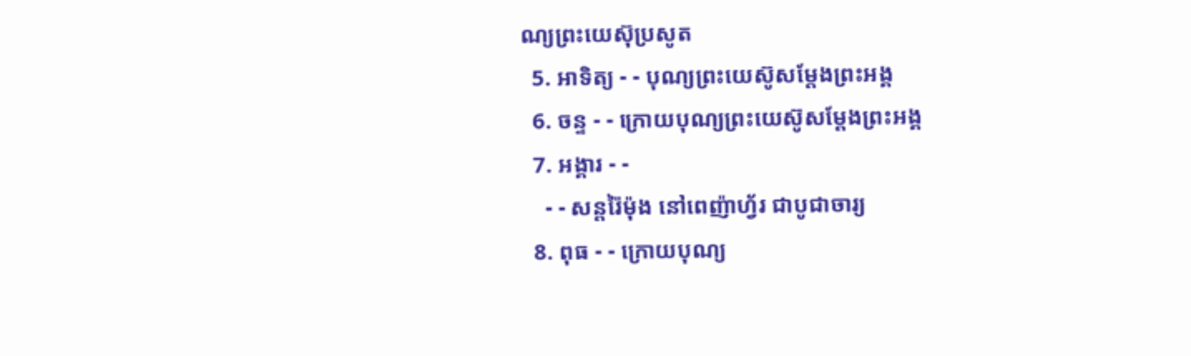ណ្យព្រះយេស៊ុប្រសូត
  5. អាទិត្យ - - បុណ្យព្រះយេស៊ូសម្ដែងព្រះអង្គ
  6. ចន្ទ - - ក្រោយបុណ្យព្រះយេស៊ូសម្ដែងព្រះអង្គ
  7. អង្គារ - -
    - - សន្ដរ៉ៃម៉ុង នៅពេញ៉ាហ្វ័រ ជាបូជាចារ្យ
  8. ពុធ - - ក្រោយបុណ្យ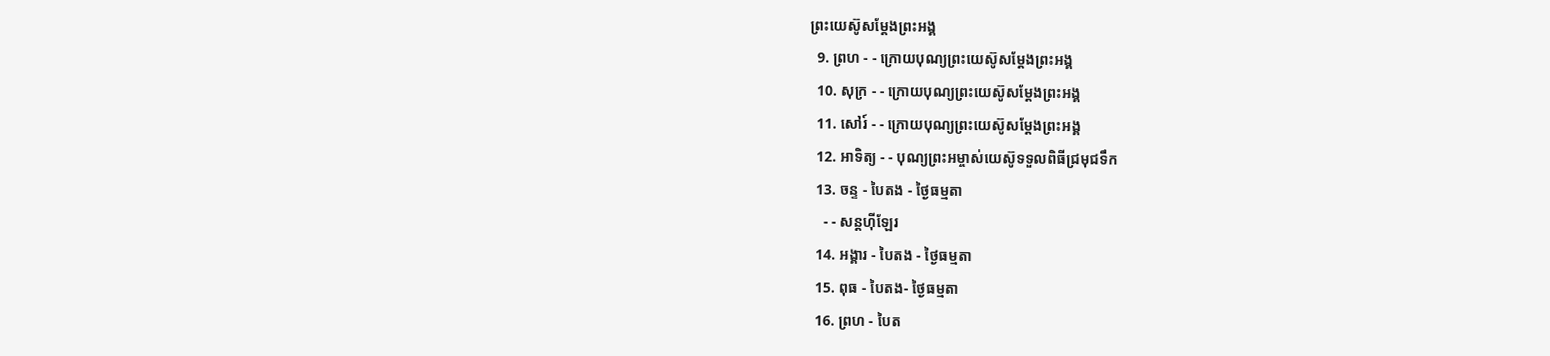ព្រះយេស៊ូសម្ដែងព្រះអង្គ
  9. ព្រហ - - ក្រោយបុណ្យព្រះយេស៊ូសម្ដែងព្រះអង្គ
  10. សុក្រ - - ក្រោយបុណ្យព្រះយេស៊ូសម្ដែងព្រះអង្គ
  11. សៅរ៍ - - ក្រោយបុណ្យព្រះយេស៊ូសម្ដែងព្រះអង្គ
  12. អាទិត្យ - - បុណ្យព្រះអម្ចាស់យេស៊ូទទួលពិធីជ្រមុជទឹក
  13. ចន្ទ - បៃតង - ថ្ងៃធម្មតា
    - - សន្ដហ៊ីឡែរ
  14. អង្គារ - បៃតង - ថ្ងៃធម្មតា
  15. ពុធ - បៃតង- ថ្ងៃធម្មតា
  16. ព្រហ - បៃត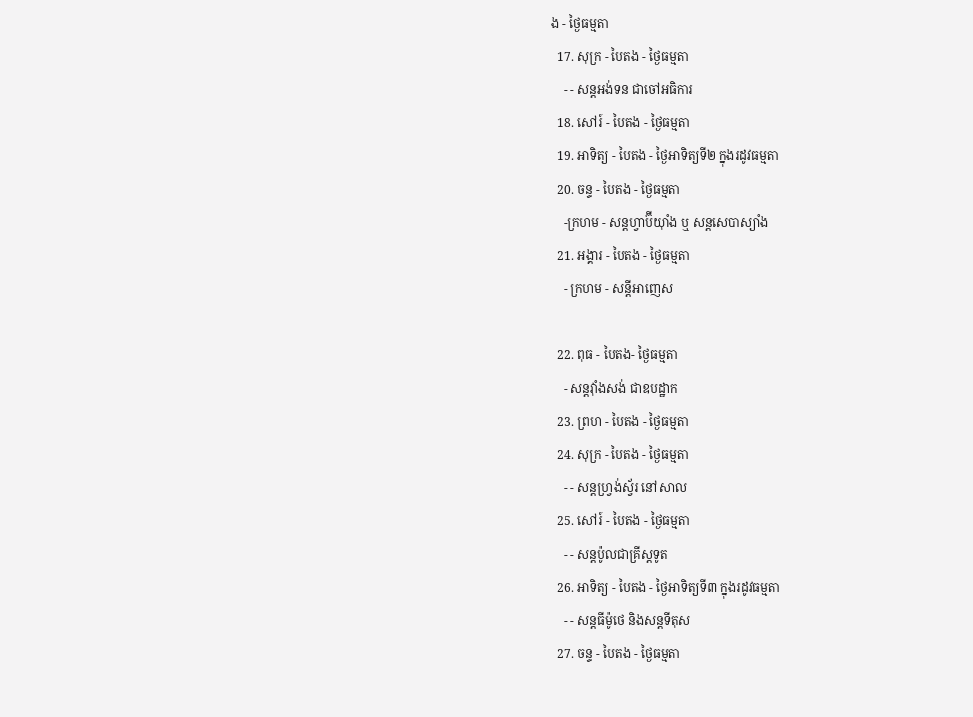ង - ថ្ងៃធម្មតា
  17. សុក្រ - បៃតង - ថ្ងៃធម្មតា
    - - សន្ដអង់ទន ជាចៅអធិការ
  18. សៅរ៍ - បៃតង - ថ្ងៃធម្មតា
  19. អាទិត្យ - បៃតង - ថ្ងៃអាទិត្យទី២ ក្នុងរដូវធម្មតា
  20. ចន្ទ - បៃតង - ថ្ងៃធម្មតា
    -ក្រហម - សន្ដហ្វាប៊ីយ៉ាំង ឬ សន្ដសេបាស្យាំង
  21. អង្គារ - បៃតង - ថ្ងៃធម្មតា
    - ក្រហម - សន្ដីអាញេស

  22. ពុធ - បៃតង- ថ្ងៃធម្មតា
    - សន្ដវ៉ាំងសង់ ជាឧបដ្ឋាក
  23. ព្រហ - បៃតង - ថ្ងៃធម្មតា
  24. សុក្រ - បៃតង - ថ្ងៃធម្មតា
    - - សន្ដហ្វ្រង់ស្វ័រ នៅសាល
  25. សៅរ៍ - បៃតង - ថ្ងៃធម្មតា
    - - សន្ដប៉ូលជាគ្រីស្ដទូត
  26. អាទិត្យ - បៃតង - ថ្ងៃអាទិត្យទី៣ ក្នុងរដូវធម្មតា
    - - សន្ដធីម៉ូថេ និងសន្ដទីតុស
  27. ចន្ទ - បៃតង - ថ្ងៃធម្មតា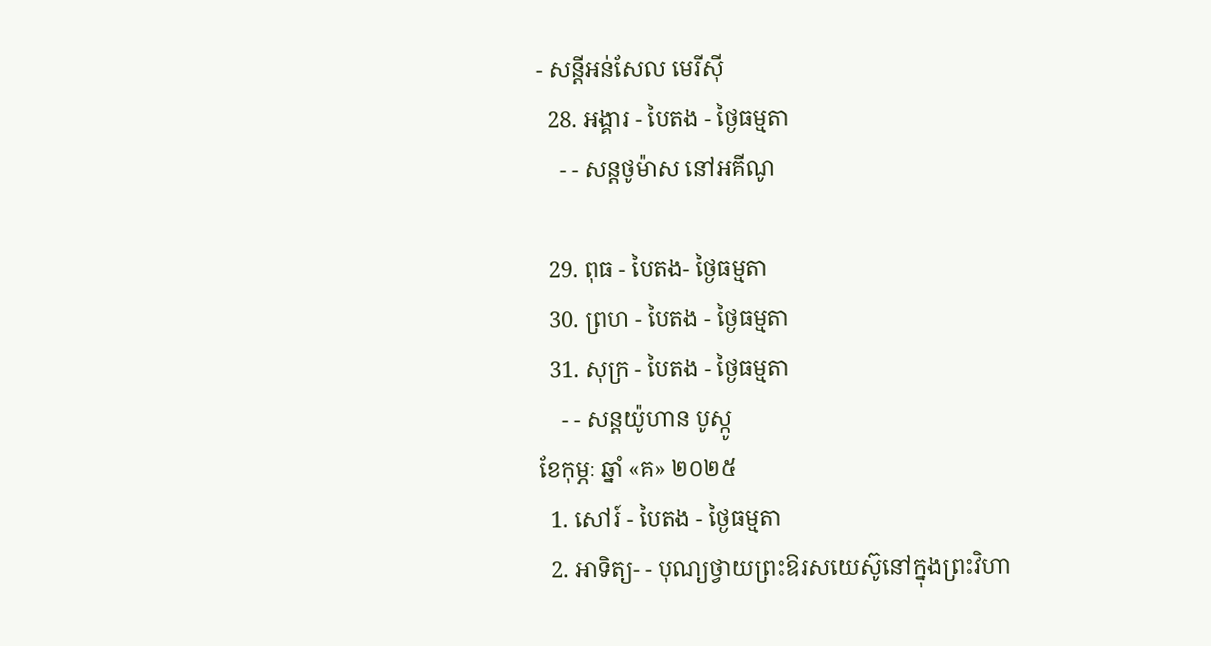- សន្ដីអន់សែល មេរីស៊ី
  28. អង្គារ - បៃតង - ថ្ងៃធម្មតា
    - - សន្ដថូម៉ាស នៅអគីណូ

  29. ពុធ - បៃតង- ថ្ងៃធម្មតា
  30. ព្រហ - បៃតង - ថ្ងៃធម្មតា
  31. សុក្រ - បៃតង - ថ្ងៃធម្មតា
    - - សន្ដយ៉ូហាន បូស្កូ
ខែកុម្ភៈ ឆ្នាំ «គ» ២០២៥
  1. សៅរ៍ - បៃតង - ថ្ងៃធម្មតា
  2. អាទិត្យ- - បុណ្យថ្វាយព្រះឱរសយេស៊ូនៅក្នុងព្រះវិហា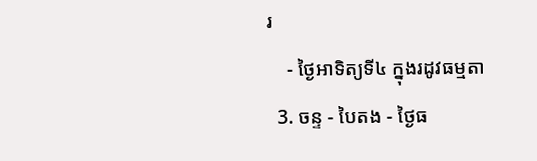រ
    - ថ្ងៃអាទិត្យទី៤ ក្នុងរដូវធម្មតា
  3. ចន្ទ - បៃតង - ថ្ងៃធ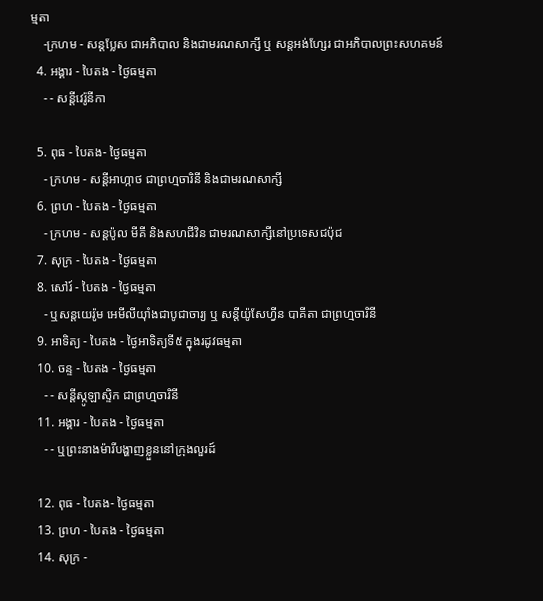ម្មតា
    -ក្រហម - សន្ដប្លែស ជាអភិបាល និងជាមរណសាក្សី ឬ សន្ដអង់ហ្សែរ ជាអភិបាលព្រះសហគមន៍
  4. អង្គារ - បៃតង - ថ្ងៃធម្មតា
    - - សន្ដីវេរ៉ូនីកា

  5. ពុធ - បៃតង- ថ្ងៃធម្មតា
    - ក្រហម - សន្ដីអាហ្កាថ ជាព្រហ្មចារិនី និងជាមរណសាក្សី
  6. ព្រហ - បៃតង - ថ្ងៃធម្មតា
    - ក្រហម - សន្ដប៉ូល មីគី និងសហជីវិន ជាមរណសាក្សីនៅប្រទេសជប៉ុជ
  7. សុក្រ - បៃតង - ថ្ងៃធម្មតា
  8. សៅរ៍ - បៃតង - ថ្ងៃធម្មតា
    - ឬសន្ដយេរ៉ូម អេមីលីយ៉ាំងជាបូជាចារ្យ ឬ សន្ដីយ៉ូសែហ្វីន បាគីតា ជាព្រហ្មចារិនី
  9. អាទិត្យ - បៃតង - ថ្ងៃអាទិត្យទី៥ ក្នុងរដូវធម្មតា
  10. ចន្ទ - បៃតង - ថ្ងៃធម្មតា
    - - សន្ដីស្កូឡាស្ទិក ជាព្រហ្មចារិនី
  11. អង្គារ - បៃតង - ថ្ងៃធម្មតា
    - - ឬព្រះនាងម៉ារីបង្ហាញខ្លួននៅក្រុងលួរដ៍

  12. ពុធ - បៃតង- ថ្ងៃធម្មតា
  13. ព្រហ - បៃតង - ថ្ងៃធម្មតា
  14. សុក្រ -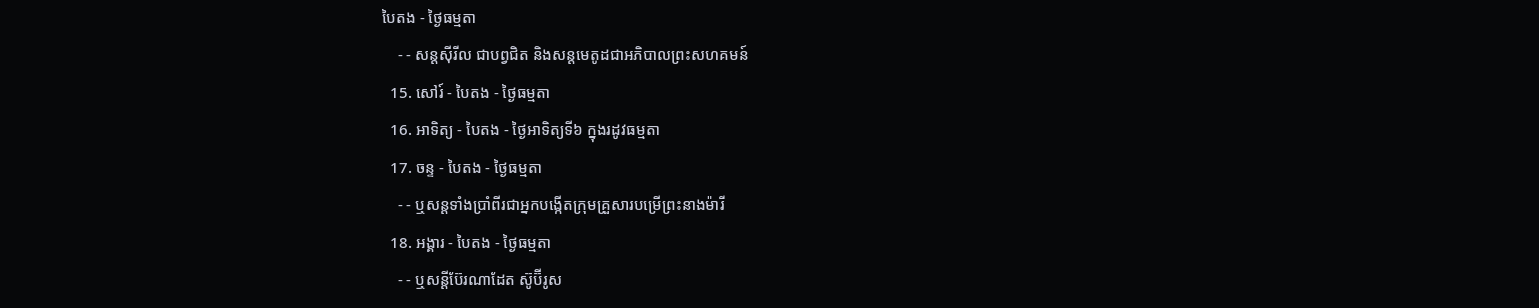បៃតង - ថ្ងៃធម្មតា
    - - សន្ដស៊ីរីល ជាបព្វជិត និងសន្ដមេតូដជាអភិបាលព្រះសហគមន៍
  15. សៅរ៍ - បៃតង - ថ្ងៃធម្មតា
  16. អាទិត្យ - បៃតង - ថ្ងៃអាទិត្យទី៦ ក្នុងរដូវធម្មតា
  17. ចន្ទ - បៃតង - ថ្ងៃធម្មតា
    - - ឬសន្ដទាំងប្រាំពីរជាអ្នកបង្កើតក្រុមគ្រួសារបម្រើព្រះនាងម៉ារី
  18. អង្គារ - បៃតង - ថ្ងៃធម្មតា
    - - ឬសន្ដីប៊ែរណាដែត ស៊ូប៊ីរូស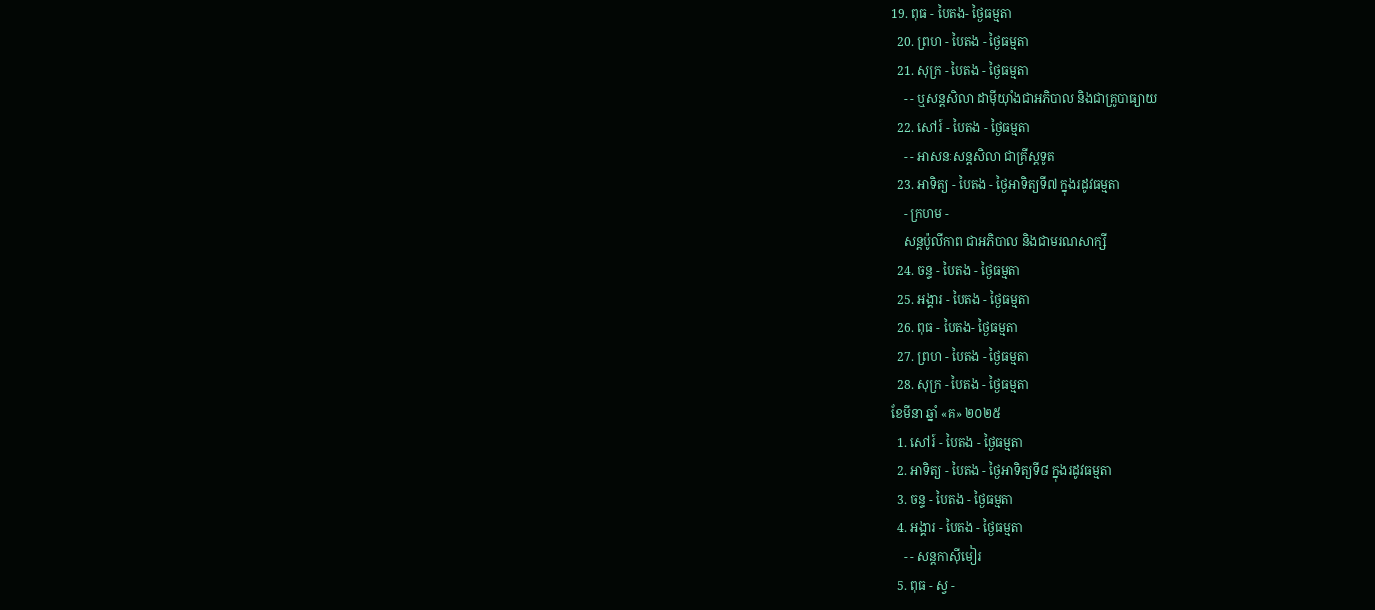19. ពុធ - បៃតង- ថ្ងៃធម្មតា
  20. ព្រហ - បៃតង - ថ្ងៃធម្មតា
  21. សុក្រ - បៃតង - ថ្ងៃធម្មតា
    - - ឬសន្ដសិលា ដាម៉ីយ៉ាំងជាអភិបាល និងជាគ្រូបាធ្យាយ
  22. សៅរ៍ - បៃតង - ថ្ងៃធម្មតា
    - - អាសនៈសន្ដសិលា ជាគ្រីស្ដទូត
  23. អាទិត្យ - បៃតង - ថ្ងៃអាទិត្យទី៧ ក្នុងរដូវធម្មតា
    - ក្រហម -
    សន្ដប៉ូលីកាព ជាអភិបាល និងជាមរណសាក្សី
  24. ចន្ទ - បៃតង - ថ្ងៃធម្មតា
  25. អង្គារ - បៃតង - ថ្ងៃធម្មតា
  26. ពុធ - បៃតង- ថ្ងៃធម្មតា
  27. ព្រហ - បៃតង - ថ្ងៃធម្មតា
  28. សុក្រ - បៃតង - ថ្ងៃធម្មតា
ខែមីនា ឆ្នាំ «គ» ២០២៥
  1. សៅរ៍ - បៃតង - ថ្ងៃធម្មតា
  2. អាទិត្យ - បៃតង - ថ្ងៃអាទិត្យទី៨ ក្នុងរដូវធម្មតា
  3. ចន្ទ - បៃតង - ថ្ងៃធម្មតា
  4. អង្គារ - បៃតង - ថ្ងៃធម្មតា
    - - សន្ដកាស៊ីមៀរ
  5. ពុធ - ស្វ -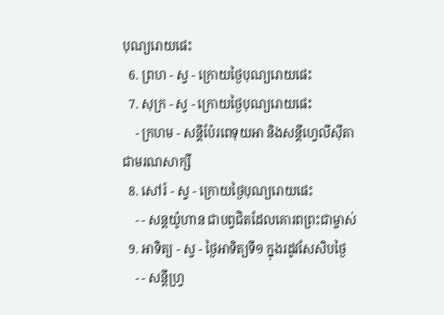បុណ្យរោយផេះ
  6. ព្រហ - ស្វ - ក្រោយថ្ងៃបុណ្យរោយផេះ
  7. សុក្រ - ស្វ - ក្រោយថ្ងៃបុណ្យរោយផេះ
    - ក្រហម - សន្ដីប៉ែរពេទុយអា និងសន្ដីហ្វេលីស៊ីតា ជាមរណសាក្សី
  8. សៅរ៍ - ស្វ - ក្រោយថ្ងៃបុណ្យរោយផេះ
    - - សន្ដយ៉ូហាន ជាបព្វជិតដែលគោរពព្រះជាម្ចាស់
  9. អាទិត្យ - ស្វ - ថ្ងៃអាទិត្យទី១ ក្នុងរដូវសែសិបថ្ងៃ
    - - សន្ដីហ្វ្រ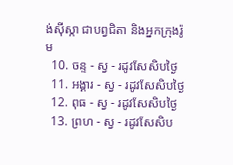ង់ស៊ីស្កា ជាបព្វជិតា និងអ្នកក្រុងរ៉ូម
  10. ចន្ទ - ស្វ - រដូវសែសិបថ្ងៃ
  11. អង្គារ - ស្វ - រដូវសែសិបថ្ងៃ
  12. ពុធ - ស្វ - រដូវសែសិបថ្ងៃ
  13. ព្រហ - ស្វ - រដូវសែសិប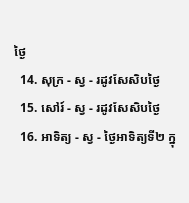ថ្ងៃ
  14. សុក្រ - ស្វ - រដូវសែសិបថ្ងៃ
  15. សៅរ៍ - ស្វ - រដូវសែសិបថ្ងៃ
  16. អាទិត្យ - ស្វ - ថ្ងៃអាទិត្យទី២ ក្នុ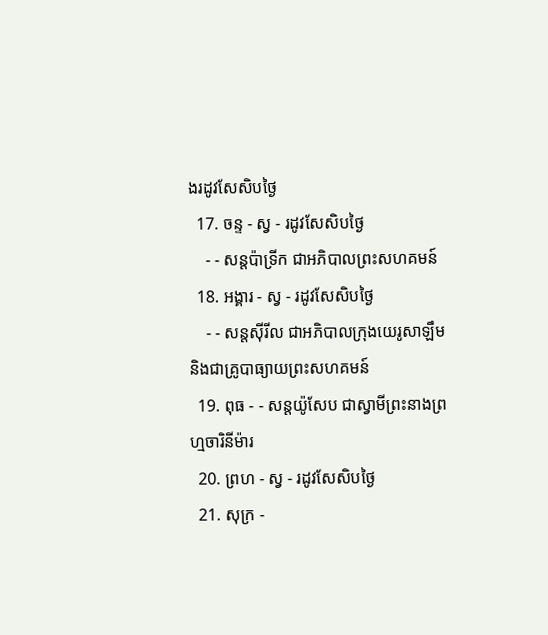ងរដូវសែសិបថ្ងៃ
  17. ចន្ទ - ស្វ - រដូវសែសិបថ្ងៃ
    - - សន្ដប៉ាទ្រីក ជាអភិបាលព្រះសហគមន៍
  18. អង្គារ - ស្វ - រដូវសែសិបថ្ងៃ
    - - សន្ដស៊ីរីល ជាអភិបាលក្រុងយេរូសាឡឹម និងជាគ្រូបាធ្យាយព្រះសហគមន៍
  19. ពុធ - - សន្ដយ៉ូសែប ជាស្វាមីព្រះនាងព្រហ្មចារិនីម៉ារ
  20. ព្រហ - ស្វ - រដូវសែសិបថ្ងៃ
  21. សុក្រ -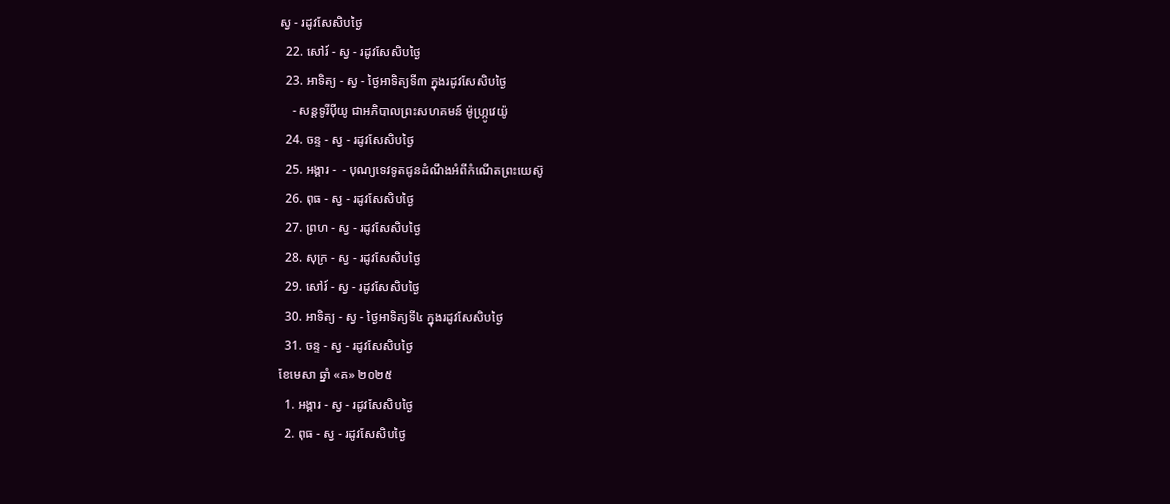ស្វ - រដូវសែសិបថ្ងៃ
  22. សៅរ៍ - ស្វ - រដូវសែសិបថ្ងៃ
  23. អាទិត្យ - ស្វ - ថ្ងៃអាទិត្យទី៣ ក្នុងរដូវសែសិបថ្ងៃ
    - សន្ដទូរីប៉ីយូ ជាអភិបាលព្រះសហគមន៍ ម៉ូហ្ក្រូវេយ៉ូ
  24. ចន្ទ - ស្វ - រដូវសែសិបថ្ងៃ
  25. អង្គារ -  - បុណ្យទេវទូតជូនដំណឹងអំពីកំណើតព្រះយេស៊ូ
  26. ពុធ - ស្វ - រដូវសែសិបថ្ងៃ
  27. ព្រហ - ស្វ - រដូវសែសិបថ្ងៃ
  28. សុក្រ - ស្វ - រដូវសែសិបថ្ងៃ
  29. សៅរ៍ - ស្វ - រដូវសែសិបថ្ងៃ
  30. អាទិត្យ - ស្វ - ថ្ងៃអាទិត្យទី៤ ក្នុងរដូវសែសិបថ្ងៃ
  31. ចន្ទ - ស្វ - រដូវសែសិបថ្ងៃ
ខែមេសា ឆ្នាំ «គ» ២០២៥
  1. អង្គារ - ស្វ - រដូវសែសិបថ្ងៃ
  2. ពុធ - ស្វ - រដូវសែសិបថ្ងៃ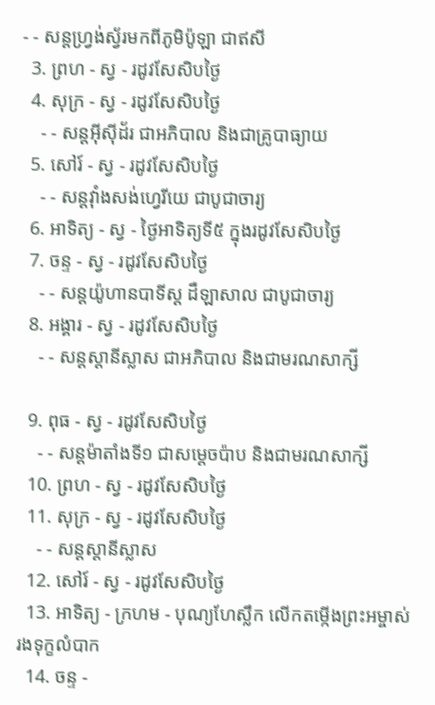- - សន្ដហ្វ្រង់ស្វ័រមកពីភូមិប៉ូឡា ជាឥសី
  3. ព្រហ - ស្វ - រដូវសែសិបថ្ងៃ
  4. សុក្រ - ស្វ - រដូវសែសិបថ្ងៃ
    - - សន្ដអ៊ីស៊ីដ័រ ជាអភិបាល និងជាគ្រូបាធ្យាយ
  5. សៅរ៍ - ស្វ - រដូវសែសិបថ្ងៃ
    - - សន្ដវ៉ាំងសង់ហ្វេរីយេ ជាបូជាចារ្យ
  6. អាទិត្យ - ស្វ - ថ្ងៃអាទិត្យទី៥ ក្នុងរដូវសែសិបថ្ងៃ
  7. ចន្ទ - ស្វ - រដូវសែសិបថ្ងៃ
    - - សន្ដយ៉ូហានបាទីស្ដ ដឺឡាសាល ជាបូជាចារ្យ
  8. អង្គារ - ស្វ - រដូវសែសិបថ្ងៃ
    - - សន្ដស្ដានីស្លាស ជាអភិបាល និងជាមរណសាក្សី

  9. ពុធ - ស្វ - រដូវសែសិបថ្ងៃ
    - - សន្ដម៉ាតាំងទី១ ជាសម្ដេចប៉ាប និងជាមរណសាក្សី
  10. ព្រហ - ស្វ - រដូវសែសិបថ្ងៃ
  11. សុក្រ - ស្វ - រដូវសែសិបថ្ងៃ
    - - សន្ដស្ដានីស្លាស
  12. សៅរ៍ - ស្វ - រដូវសែសិបថ្ងៃ
  13. អាទិត្យ - ក្រហម - បុណ្យហែស្លឹក លើកតម្កើងព្រះអម្ចាស់រងទុក្ខលំបាក
  14. ចន្ទ -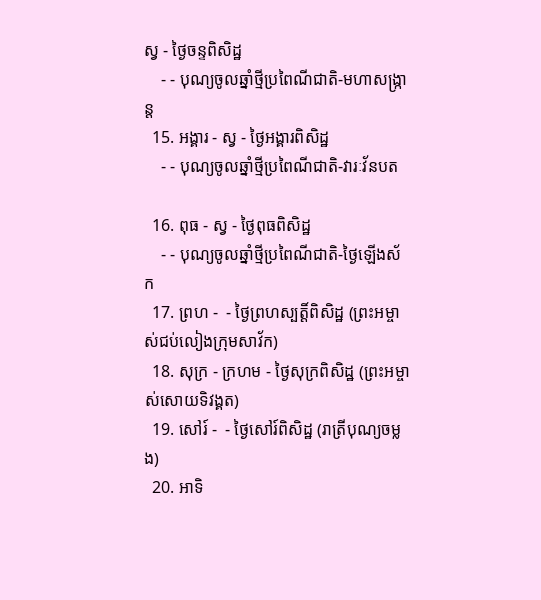ស្វ - ថ្ងៃចន្ទពិសិដ្ឋ
    - - បុណ្យចូលឆ្នាំថ្មីប្រពៃណីជាតិ-មហាសង្រ្កាន្ដ
  15. អង្គារ - ស្វ - ថ្ងៃអង្គារពិសិដ្ឋ
    - - បុណ្យចូលឆ្នាំថ្មីប្រពៃណីជាតិ-វារៈវ័នបត

  16. ពុធ - ស្វ - ថ្ងៃពុធពិសិដ្ឋ
    - - បុណ្យចូលឆ្នាំថ្មីប្រពៃណីជាតិ-ថ្ងៃឡើងស័ក
  17. ព្រហ -  - ថ្ងៃព្រហស្បត្ដិ៍ពិសិដ្ឋ (ព្រះអម្ចាស់ជប់លៀងក្រុមសាវ័ក)
  18. សុក្រ - ក្រហម - ថ្ងៃសុក្រពិសិដ្ឋ (ព្រះអម្ចាស់សោយទិវង្គត)
  19. សៅរ៍ -  - ថ្ងៃសៅរ៍ពិសិដ្ឋ (រាត្រីបុណ្យចម្លង)
  20. អាទិ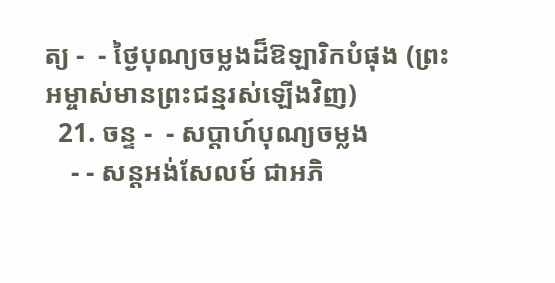ត្យ -  - ថ្ងៃបុណ្យចម្លងដ៏ឱឡារិកបំផុង (ព្រះអម្ចាស់មានព្រះជន្មរស់ឡើងវិញ)
  21. ចន្ទ -  - សប្ដាហ៍បុណ្យចម្លង
    - - សន្ដអង់សែលម៍ ជាអភិ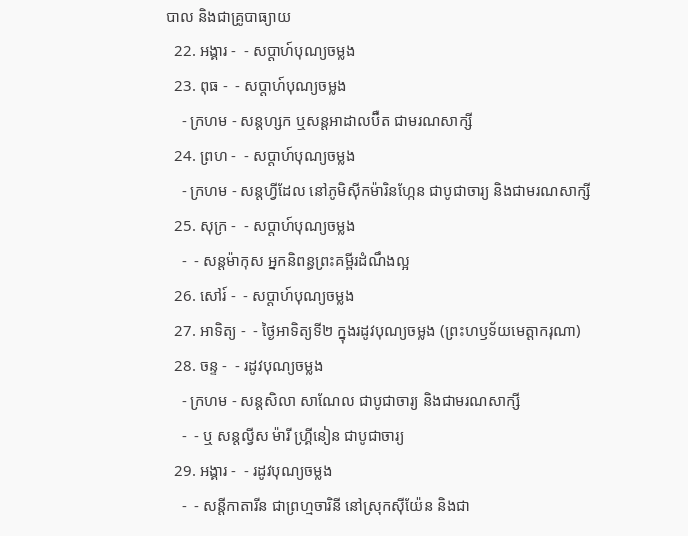បាល និងជាគ្រូបាធ្យាយ
  22. អង្គារ -  - សប្ដាហ៍បុណ្យចម្លង
  23. ពុធ -  - សប្ដាហ៍បុណ្យចម្លង
    - ក្រហម - សន្ដហ្សក ឬសន្ដអាដាលប៊ឺត ជាមរណសាក្សី
  24. ព្រហ -  - សប្ដាហ៍បុណ្យចម្លង
    - ក្រហម - សន្ដហ្វីដែល នៅភូមិស៊ីកម៉ារិនហ្កែន ជាបូជាចារ្យ និងជាមរណសាក្សី
  25. សុក្រ -  - សប្ដាហ៍បុណ្យចម្លង
    -  - សន្ដម៉ាកុស អ្នកនិពន្ធព្រះគម្ពីរដំណឹងល្អ
  26. សៅរ៍ -  - សប្ដាហ៍បុណ្យចម្លង
  27. អាទិត្យ -  - ថ្ងៃអាទិត្យទី២ ក្នុងរដូវបុណ្យចម្លង (ព្រះហឫទ័យមេត្ដាករុណា)
  28. ចន្ទ -  - រដូវបុណ្យចម្លង
    - ក្រហម - សន្ដសិលា សាណែល ជាបូជាចារ្យ និងជាមរណសាក្សី
    -  - ឬ សន្ដល្វីស ម៉ារី ហ្គ្រីនៀន ជាបូជាចារ្យ
  29. អង្គារ -  - រដូវបុណ្យចម្លង
    -  - សន្ដីកាតារីន ជាព្រហ្មចារិនី នៅស្រុកស៊ីយ៉ែន និងជា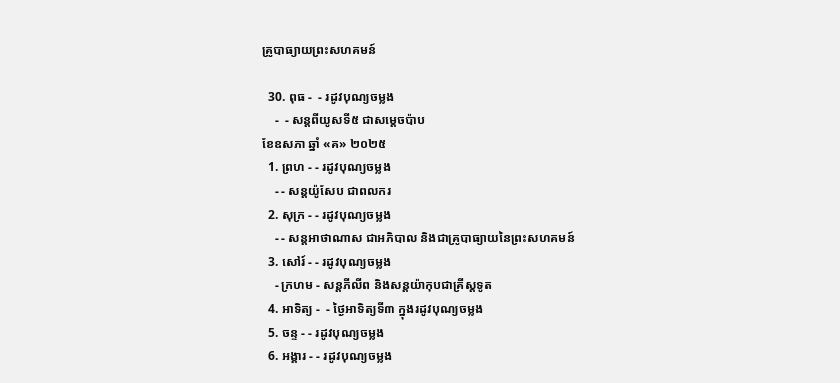គ្រូបាធ្យាយព្រះសហគមន៍

  30. ពុធ -  - រដូវបុណ្យចម្លង
    -  - សន្ដពីយូសទី៥ ជាសម្ដេចប៉ាប
ខែឧសភា ឆ្នាំ «គ» ២០២៥
  1. ព្រហ - - រដូវបុណ្យចម្លង
    - - សន្ដយ៉ូសែប ជាពលករ
  2. សុក្រ - - រដូវបុណ្យចម្លង
    - - សន្ដអាថាណាស ជាអភិបាល និងជាគ្រូបាធ្យាយនៃព្រះសហគមន៍
  3. សៅរ៍ - - រដូវបុណ្យចម្លង
    - ក្រហម - សន្ដភីលីព និងសន្ដយ៉ាកុបជាគ្រីស្ដទូត
  4. អាទិត្យ -  - ថ្ងៃអាទិត្យទី៣ ក្នុងរដូវបុណ្យចម្លង
  5. ចន្ទ - - រដូវបុណ្យចម្លង
  6. អង្គារ - - រដូវបុណ្យចម្លង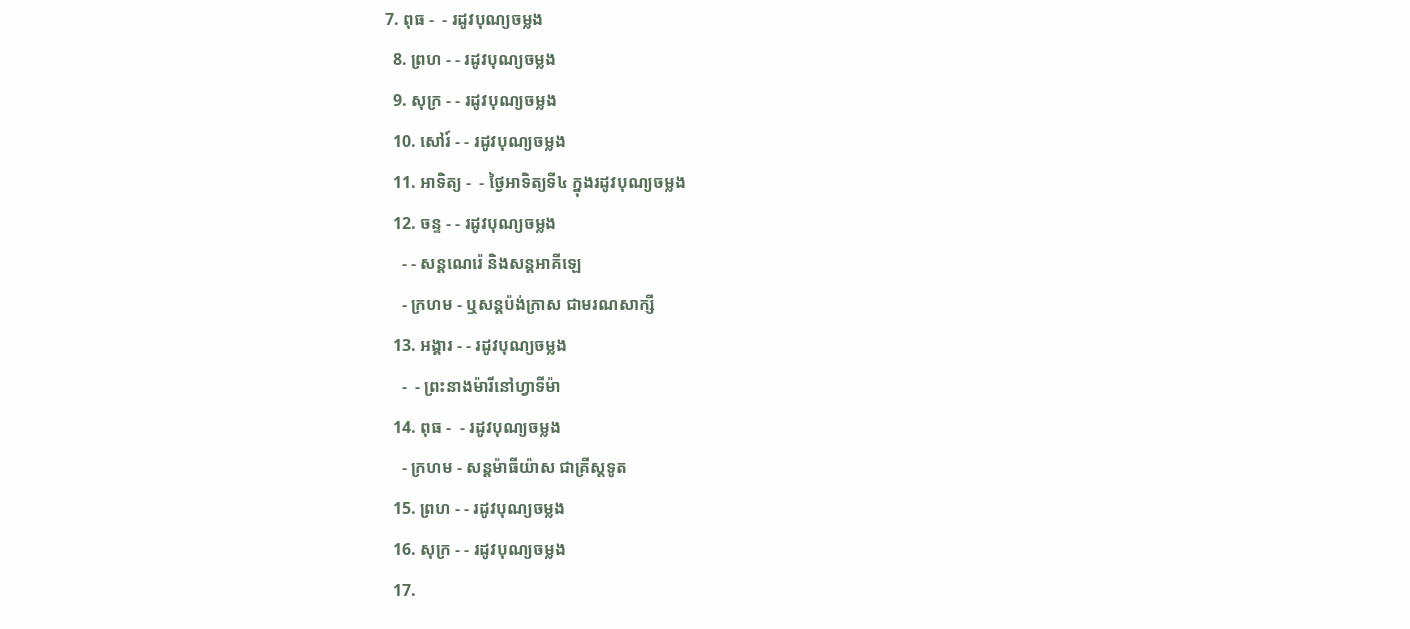7. ពុធ -  - រដូវបុណ្យចម្លង
  8. ព្រហ - - រដូវបុណ្យចម្លង
  9. សុក្រ - - រដូវបុណ្យចម្លង
  10. សៅរ៍ - - រដូវបុណ្យចម្លង
  11. អាទិត្យ -  - ថ្ងៃអាទិត្យទី៤ ក្នុងរដូវបុណ្យចម្លង
  12. ចន្ទ - - រដូវបុណ្យចម្លង
    - - សន្ដណេរ៉េ និងសន្ដអាគីឡេ
    - ក្រហម - ឬសន្ដប៉ង់ក្រាស ជាមរណសាក្សី
  13. អង្គារ - - រដូវបុណ្យចម្លង
    -  - ព្រះនាងម៉ារីនៅហ្វាទីម៉ា
  14. ពុធ -  - រដូវបុណ្យចម្លង
    - ក្រហម - សន្ដម៉ាធីយ៉ាស ជាគ្រីស្ដទូត
  15. ព្រហ - - រដូវបុណ្យចម្លង
  16. សុក្រ - - រដូវបុណ្យចម្លង
  17.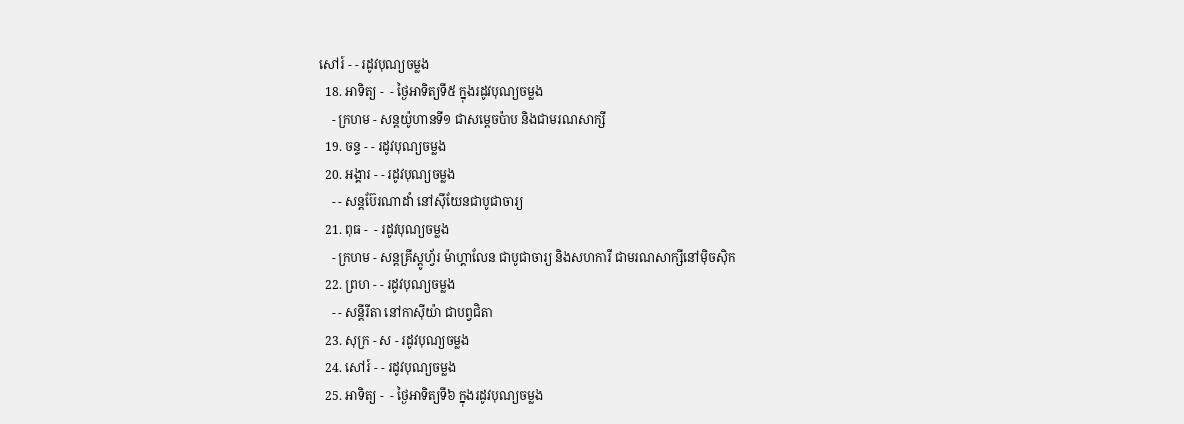សៅរ៍ - - រដូវបុណ្យចម្លង
  18. អាទិត្យ -  - ថ្ងៃអាទិត្យទី៥ ក្នុងរដូវបុណ្យចម្លង
    - ក្រហម - សន្ដយ៉ូហានទី១ ជាសម្ដេចប៉ាប និងជាមរណសាក្សី
  19. ចន្ទ - - រដូវបុណ្យចម្លង
  20. អង្គារ - - រដូវបុណ្យចម្លង
    - - សន្ដប៊ែរណាដាំ នៅស៊ីយែនជាបូជាចារ្យ
  21. ពុធ -  - រដូវបុណ្យចម្លង
    - ក្រហម - សន្ដគ្រីស្ដូហ្វ័រ ម៉ាហ្គាលែន ជាបូជាចារ្យ និងសហការី ជាមរណសាក្សីនៅម៉ិចស៊ិក
  22. ព្រហ - - រដូវបុណ្យចម្លង
    - - សន្ដីរីតា នៅកាស៊ីយ៉ា ជាបព្វជិតា
  23. សុក្រ - ស - រដូវបុណ្យចម្លង
  24. សៅរ៍ - - រដូវបុណ្យចម្លង
  25. អាទិត្យ -  - ថ្ងៃអាទិត្យទី៦ ក្នុងរដូវបុណ្យចម្លង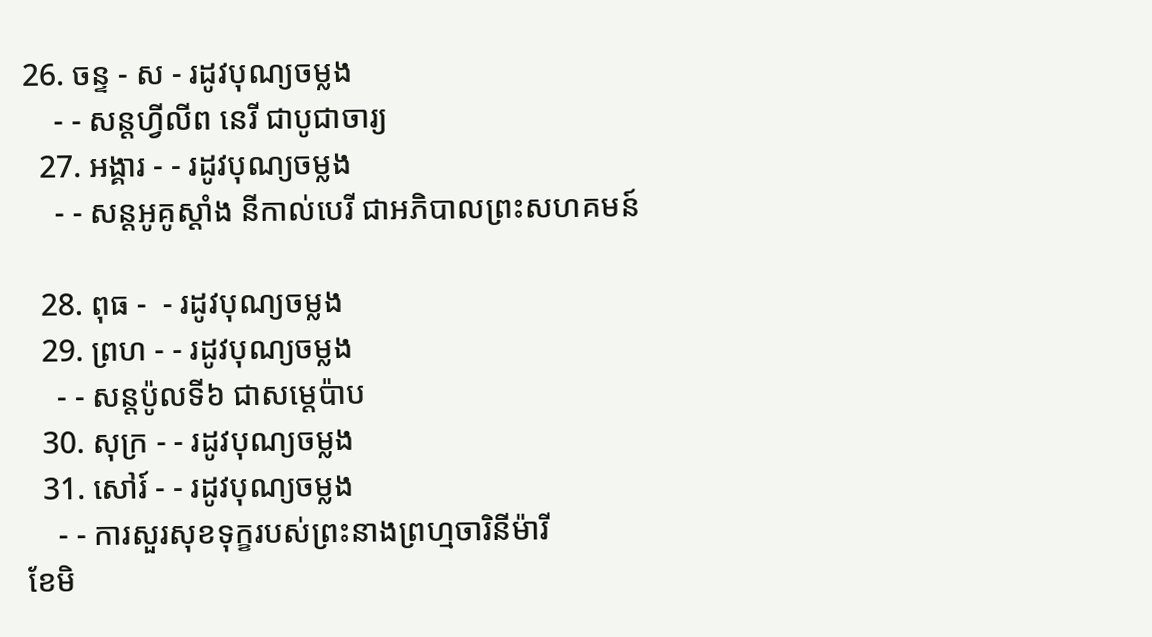26. ចន្ទ - ស - រដូវបុណ្យចម្លង
    - - សន្ដហ្វីលីព នេរី ជាបូជាចារ្យ
  27. អង្គារ - - រដូវបុណ្យចម្លង
    - - សន្ដអូគូស្ដាំង នីកាល់បេរី ជាអភិបាលព្រះសហគមន៍

  28. ពុធ -  - រដូវបុណ្យចម្លង
  29. ព្រហ - - រដូវបុណ្យចម្លង
    - - សន្ដប៉ូលទី៦ ជាសម្ដេប៉ាប
  30. សុក្រ - - រដូវបុណ្យចម្លង
  31. សៅរ៍ - - រដូវបុណ្យចម្លង
    - - ការសួរសុខទុក្ខរបស់ព្រះនាងព្រហ្មចារិនីម៉ារី
ខែមិ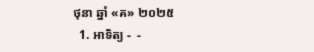ថុនា ឆ្នាំ «គ» ២០២៥
  1. អាទិត្យ -  -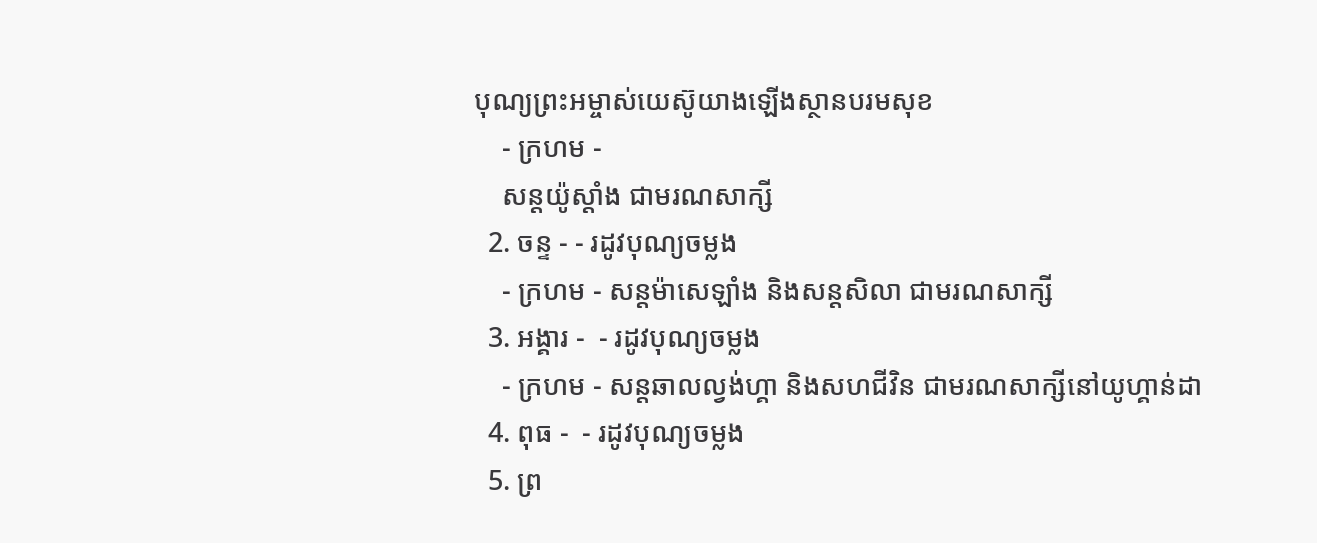បុណ្យព្រះអម្ចាស់យេស៊ូយាងឡើងស្ថានបរមសុខ
    - ក្រហម -
    សន្ដយ៉ូស្ដាំង ជាមរណសាក្សី
  2. ចន្ទ - - រដូវបុណ្យចម្លង
    - ក្រហម - សន្ដម៉ាសេឡាំង និងសន្ដសិលា ជាមរណសាក្សី
  3. អង្គារ -  - រដូវបុណ្យចម្លង
    - ក្រហម - សន្ដឆាលល្វង់ហ្គា និងសហជីវិន ជាមរណសាក្សីនៅយូហ្គាន់ដា
  4. ពុធ -  - រដូវបុណ្យចម្លង
  5. ព្រ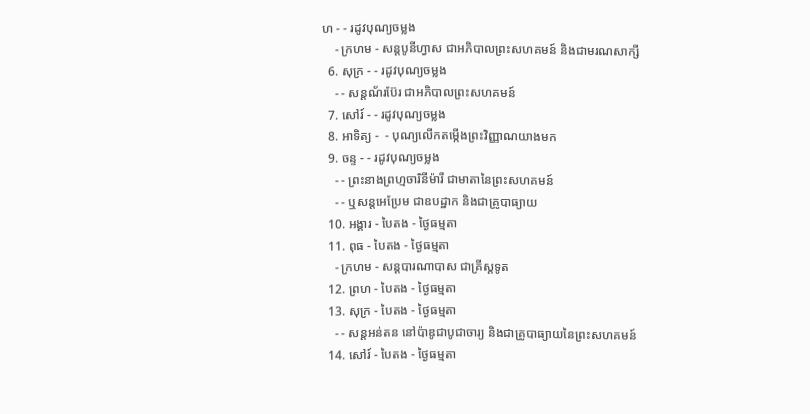ហ - - រដូវបុណ្យចម្លង
    - ក្រហម - សន្ដបូនីហ្វាស ជាអភិបាលព្រះសហគមន៍ និងជាមរណសាក្សី
  6. សុក្រ - - រដូវបុណ្យចម្លង
    - - សន្ដណ័រប៊ែរ ជាអភិបាលព្រះសហគមន៍
  7. សៅរ៍ - - រដូវបុណ្យចម្លង
  8. អាទិត្យ -  - បុណ្យលើកតម្កើងព្រះវិញ្ញាណយាងមក
  9. ចន្ទ - - រដូវបុណ្យចម្លង
    - - ព្រះនាងព្រហ្មចារិនីម៉ារី ជាមាតានៃព្រះសហគមន៍
    - - ឬសន្ដអេប្រែម ជាឧបដ្ឋាក និងជាគ្រូបាធ្យាយ
  10. អង្គារ - បៃតង - ថ្ងៃធម្មតា
  11. ពុធ - បៃតង - ថ្ងៃធម្មតា
    - ក្រហម - សន្ដបារណាបាស ជាគ្រីស្ដទូត
  12. ព្រហ - បៃតង - ថ្ងៃធម្មតា
  13. សុក្រ - បៃតង - ថ្ងៃធម្មតា
    - - សន្ដអន់តន នៅប៉ាឌូជាបូជាចារ្យ និងជាគ្រូបាធ្យាយនៃព្រះសហគមន៍
  14. សៅរ៍ - បៃតង - ថ្ងៃធម្មតា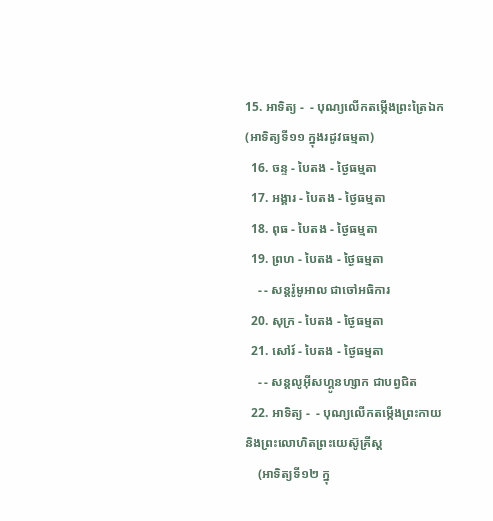15. អាទិត្យ -  - បុណ្យលើកតម្កើងព្រះត្រៃឯក (អាទិត្យទី១១ ក្នុងរដូវធម្មតា)
  16. ចន្ទ - បៃតង - ថ្ងៃធម្មតា
  17. អង្គារ - បៃតង - ថ្ងៃធម្មតា
  18. ពុធ - បៃតង - ថ្ងៃធម្មតា
  19. ព្រហ - បៃតង - ថ្ងៃធម្មតា
    - - សន្ដរ៉ូមូអាល ជាចៅអធិការ
  20. សុក្រ - បៃតង - ថ្ងៃធម្មតា
  21. សៅរ៍ - បៃតង - ថ្ងៃធម្មតា
    - - សន្ដលូអ៊ីសហ្គូនហ្សាក ជាបព្វជិត
  22. អាទិត្យ -  - បុណ្យលើកតម្កើងព្រះកាយ និងព្រះលោហិតព្រះយេស៊ូគ្រីស្ដ
    (អាទិត្យទី១២ ក្នុ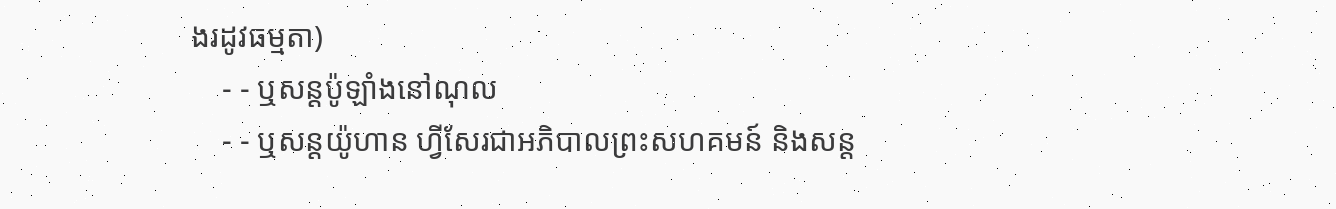ងរដូវធម្មតា)
    - - ឬសន្ដប៉ូឡាំងនៅណុល
    - - ឬសន្ដយ៉ូហាន ហ្វីសែរជាអភិបាលព្រះសហគមន៍ និងសន្ដ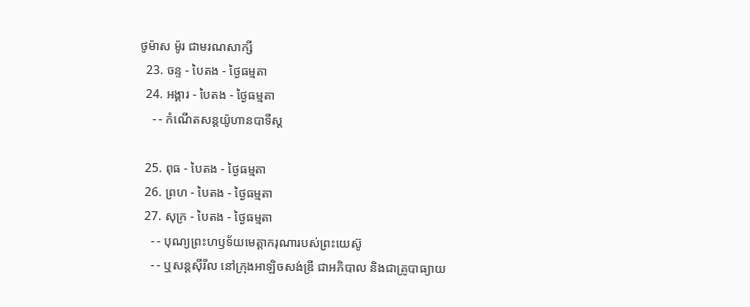ថូម៉ាស ម៉ូរ ជាមរណសាក្សី
  23. ចន្ទ - បៃតង - ថ្ងៃធម្មតា
  24. អង្គារ - បៃតង - ថ្ងៃធម្មតា
    - - កំណើតសន្ដយ៉ូហានបាទីស្ដ

  25. ពុធ - បៃតង - ថ្ងៃធម្មតា
  26. ព្រហ - បៃតង - ថ្ងៃធម្មតា
  27. សុក្រ - បៃតង - ថ្ងៃធម្មតា
    - - បុណ្យព្រះហឫទ័យមេត្ដាករុណារបស់ព្រះយេស៊ូ
    - - ឬសន្ដស៊ីរីល នៅក្រុងអាឡិចសង់ឌ្រី ជាអភិបាល និងជាគ្រូបាធ្យាយ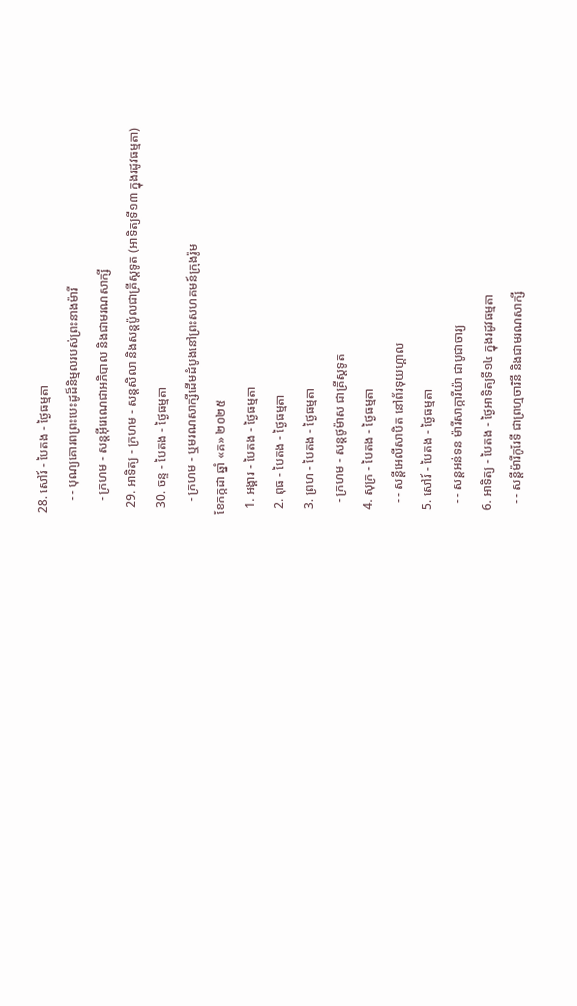28. សៅរ៍ - បៃតង - ថ្ងៃធម្មតា
    - - បុណ្យគោរពព្រះបេះដូដ៏និម្មលរបស់ព្រះនាងម៉ារី
    - ក្រហម - សន្ដអ៊ីរេណេជាអភិបាល និងជាមរណសាក្សី
  29. អាទិត្យ - ក្រហម - សន្ដសិលា និងសន្ដប៉ូលជាគ្រីស្ដទូត (អាទិត្យទី១៣ ក្នុងរដូវធម្មតា)
  30. ចន្ទ - បៃតង - ថ្ងៃធម្មតា
    - ក្រហម - ឬមរណសាក្សីដើមដំបូងនៅព្រះសហគមន៍ក្រុងរ៉ូម
ខែកក្កដា ឆ្នាំ «គ» ២០២៥
  1. អង្គារ - បៃតង - ថ្ងៃធម្មតា
  2. ពុធ - បៃតង - ថ្ងៃធម្មតា
  3. ព្រហ - បៃតង - ថ្ងៃធម្មតា
    - ក្រហម - សន្ដថូម៉ាស ជាគ្រីស្ដទូត
  4. សុក្រ - បៃតង - ថ្ងៃធម្មតា
    - - សន្ដីអេលីសាបិត នៅព័រទុយហ្គាល
  5. សៅរ៍ - បៃតង - ថ្ងៃធម្មតា
    - - សន្ដអន់ទន ម៉ារីសាក្ការីយ៉ា ជាបូជាចារ្យ
  6. អាទិត្យ - បៃតង - ថ្ងៃអាទិត្យទី១៤ ក្នុងរដូវធម្មតា
    - - សន្ដីម៉ារីកូរែទី ជាព្រហ្មចារិនី និងជាមរណសាក្សី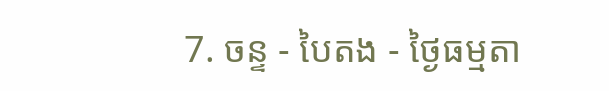7. ចន្ទ - បៃតង - ថ្ងៃធម្មតា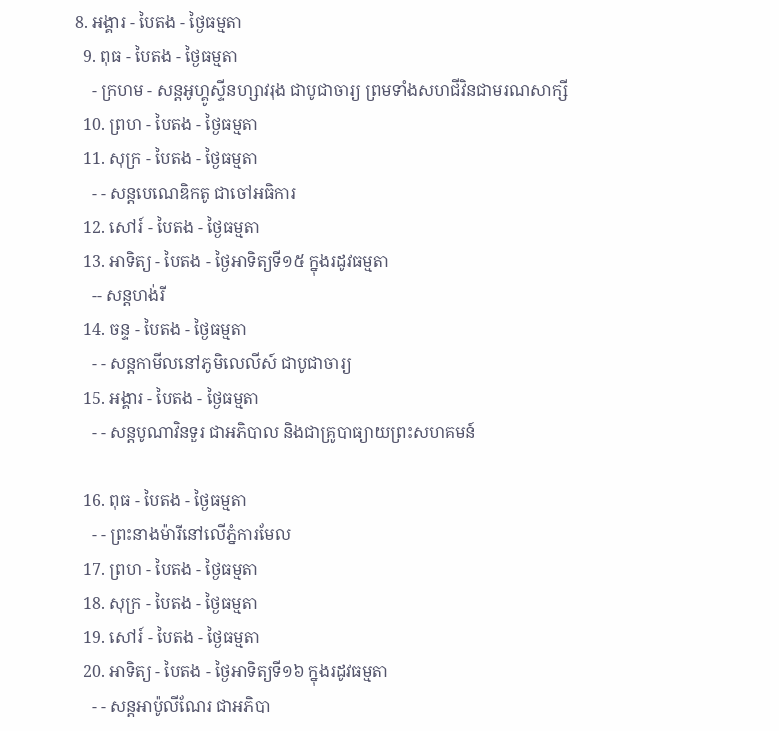8. អង្គារ - បៃតង - ថ្ងៃធម្មតា
  9. ពុធ - បៃតង - ថ្ងៃធម្មតា
    - ក្រហម - សន្ដអូហ្គូស្ទីនហ្សាវរុង ជាបូជាចារ្យ ព្រមទាំងសហជីវិនជាមរណសាក្សី
  10. ព្រហ - បៃតង - ថ្ងៃធម្មតា
  11. សុក្រ - បៃតង - ថ្ងៃធម្មតា
    - - សន្ដបេណេឌិកតូ ជាចៅអធិការ
  12. សៅរ៍ - បៃតង - ថ្ងៃធម្មតា
  13. អាទិត្យ - បៃតង - ថ្ងៃអាទិត្យទី១៥ ក្នុងរដូវធម្មតា
    -- សន្ដហង់រី
  14. ចន្ទ - បៃតង - ថ្ងៃធម្មតា
    - - សន្ដកាមីលនៅភូមិលេលីស៍ ជាបូជាចារ្យ
  15. អង្គារ - បៃតង - ថ្ងៃធម្មតា
    - - សន្ដបូណាវិនទួរ ជាអភិបាល និងជាគ្រូបាធ្យាយព្រះសហគមន៍

  16. ពុធ - បៃតង - ថ្ងៃធម្មតា
    - - ព្រះនាងម៉ារីនៅលើភ្នំការមែល
  17. ព្រហ - បៃតង - ថ្ងៃធម្មតា
  18. សុក្រ - បៃតង - ថ្ងៃធម្មតា
  19. សៅរ៍ - បៃតង - ថ្ងៃធម្មតា
  20. អាទិត្យ - បៃតង - ថ្ងៃអាទិត្យទី១៦ ក្នុងរដូវធម្មតា
    - - សន្ដអាប៉ូលីណែរ ជាអភិបា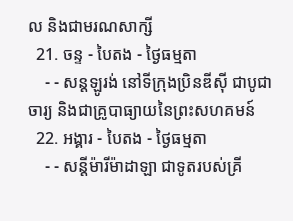ល និងជាមរណសាក្សី
  21. ចន្ទ - បៃតង - ថ្ងៃធម្មតា
    - - សន្ដឡូរង់ នៅទីក្រុងប្រិនឌីស៊ី ជាបូជាចារ្យ និងជាគ្រូបាធ្យាយនៃព្រះសហគមន៍
  22. អង្គារ - បៃតង - ថ្ងៃធម្មតា
    - - សន្ដីម៉ារីម៉ាដាឡា ជាទូតរបស់គ្រី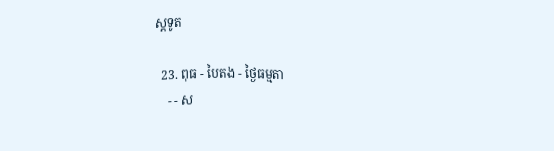ស្ដទូត

  23. ពុធ - បៃតង - ថ្ងៃធម្មតា
    - - ស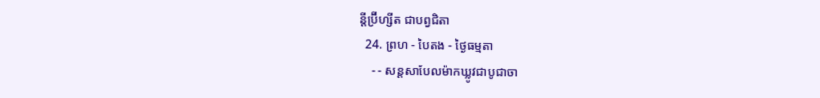ន្ដីប្រ៊ីហ្សីត ជាបព្វជិតា
  24. ព្រហ - បៃតង - ថ្ងៃធម្មតា
    - - សន្ដសាបែលម៉ាកឃ្លូវជាបូជាចា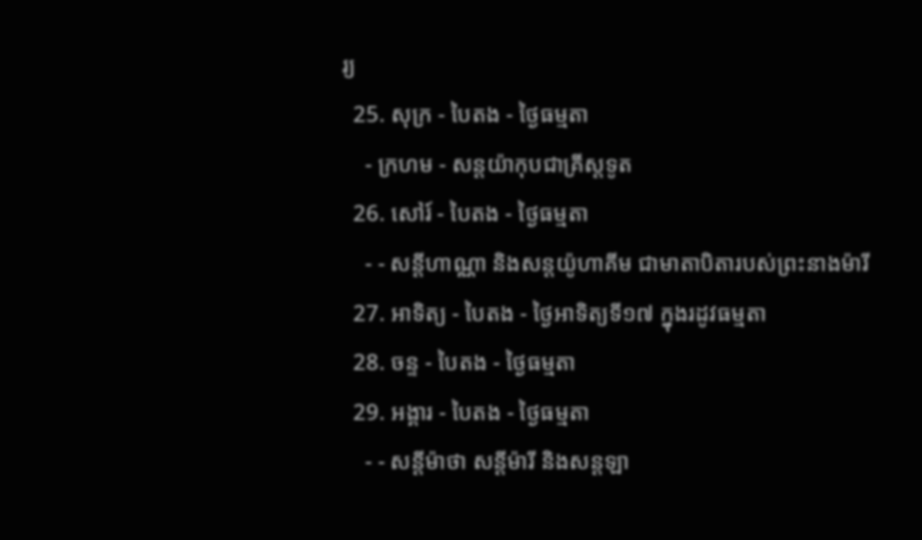រ្យ
  25. សុក្រ - បៃតង - ថ្ងៃធម្មតា
    - ក្រហម - សន្ដយ៉ាកុបជាគ្រីស្ដទូត
  26. សៅរ៍ - បៃតង - ថ្ងៃធម្មតា
    - - សន្ដីហាណ្ណា និងសន្ដយ៉ូហាគីម ជាមាតាបិតារបស់ព្រះនាងម៉ារី
  27. អាទិត្យ - បៃតង - ថ្ងៃអាទិត្យទី១៧ ក្នុងរដូវធម្មតា
  28. ចន្ទ - បៃតង - ថ្ងៃធម្មតា
  29. អង្គារ - បៃតង - ថ្ងៃធម្មតា
    - - សន្ដីម៉ាថា សន្ដីម៉ារី និងសន្ដឡា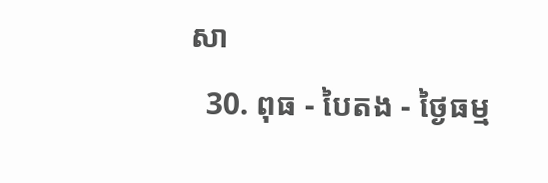សា
  30. ពុធ - បៃតង - ថ្ងៃធម្ម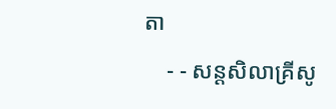តា
    - - សន្ដសិលាគ្រីសូ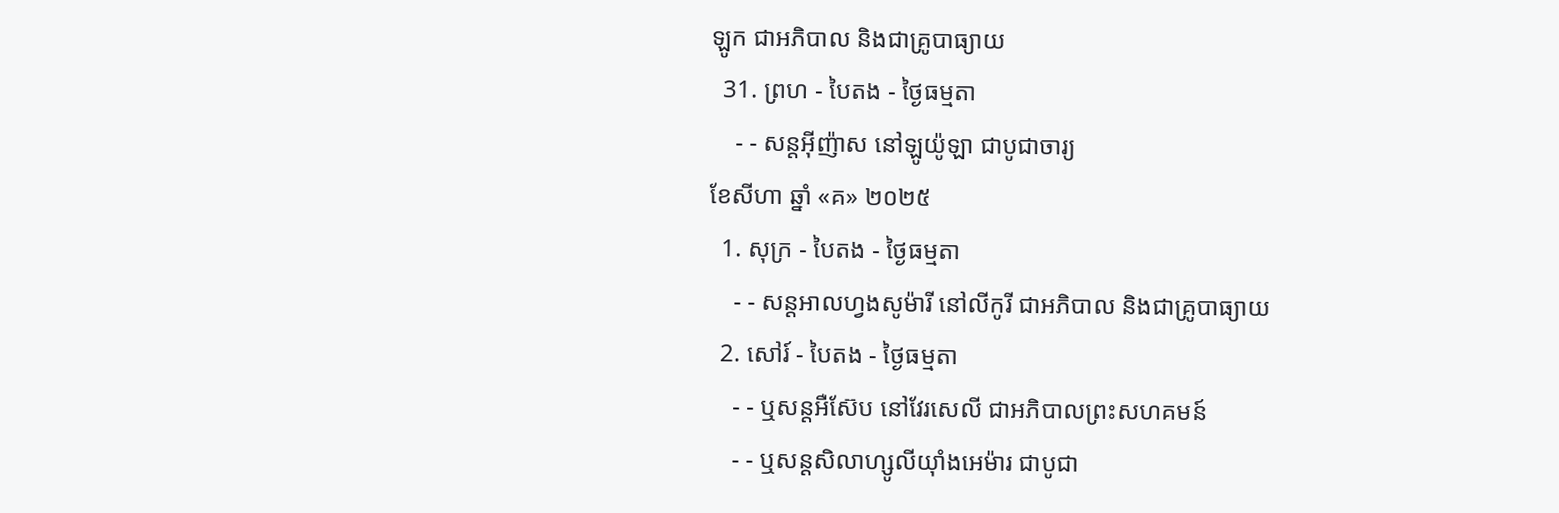ឡូក ជាអភិបាល និងជាគ្រូបាធ្យាយ
  31. ព្រហ - បៃតង - ថ្ងៃធម្មតា
    - - សន្ដអ៊ីញ៉ាស នៅឡូយ៉ូឡា ជាបូជាចារ្យ
ខែសីហា ឆ្នាំ «គ» ២០២៥
  1. សុក្រ - បៃតង - ថ្ងៃធម្មតា
    - - សន្ដអាលហ្វងសូម៉ារី នៅលីកូរី ជាអភិបាល និងជាគ្រូបាធ្យាយ
  2. សៅរ៍ - បៃតង - ថ្ងៃធម្មតា
    - - ឬសន្ដអឺស៊ែប នៅវែរសេលី ជាអភិបាលព្រះសហគមន៍
    - - ឬសន្ដសិលាហ្សូលីយ៉ាំងអេម៉ារ ជាបូជា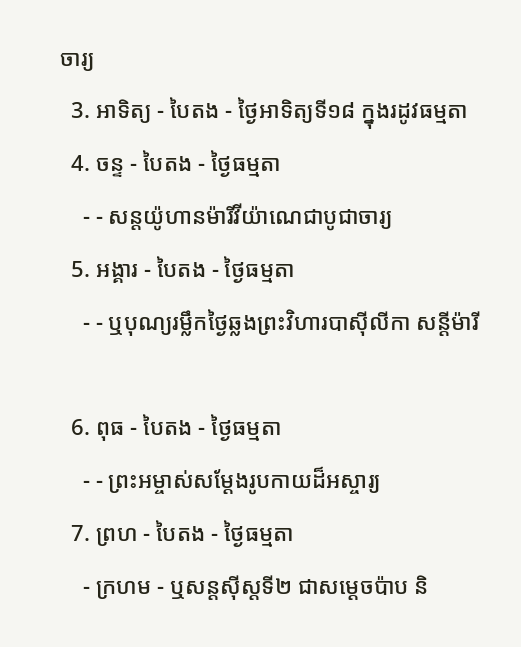ចារ្យ
  3. អាទិត្យ - បៃតង - ថ្ងៃអាទិត្យទី១៨ ក្នុងរដូវធម្មតា
  4. ចន្ទ - បៃតង - ថ្ងៃធម្មតា
    - - សន្ដយ៉ូហានម៉ារីវីយ៉ាណេជាបូជាចារ្យ
  5. អង្គារ - បៃតង - ថ្ងៃធម្មតា
    - - ឬបុណ្យរម្លឹកថ្ងៃឆ្លងព្រះវិហារបាស៊ីលីកា សន្ដីម៉ារី

  6. ពុធ - បៃតង - ថ្ងៃធម្មតា
    - - ព្រះអម្ចាស់សម្ដែងរូបកាយដ៏អស្ចារ្យ
  7. ព្រហ - បៃតង - ថ្ងៃធម្មតា
    - ក្រហម - ឬសន្ដស៊ីស្ដទី២ ជាសម្ដេចប៉ាប និ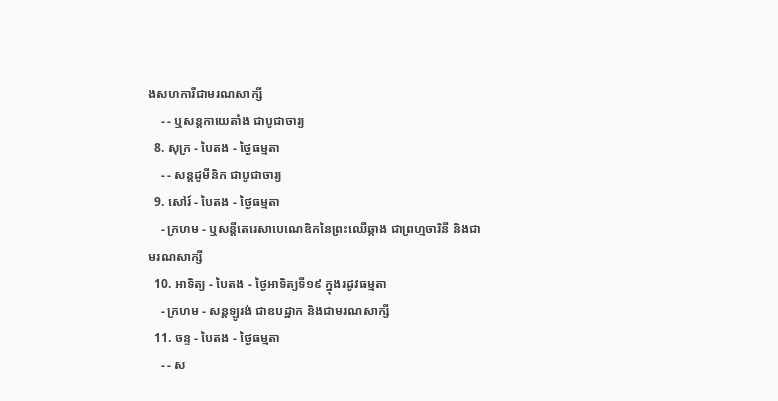ងសហការីជាមរណសាក្សី
    - - ឬសន្ដកាយេតាំង ជាបូជាចារ្យ
  8. សុក្រ - បៃតង - ថ្ងៃធម្មតា
    - - សន្ដដូមីនិក ជាបូជាចារ្យ
  9. សៅរ៍ - បៃតង - ថ្ងៃធម្មតា
    - ក្រហម - ឬសន្ដីតេរេសាបេណេឌិកនៃព្រះឈើឆ្កាង ជាព្រហ្មចារិនី និងជាមរណសាក្សី
  10. អាទិត្យ - បៃតង - ថ្ងៃអាទិត្យទី១៩ ក្នុងរដូវធម្មតា
    - ក្រហម - សន្ដឡូរង់ ជាឧបដ្ឋាក និងជាមរណសាក្សី
  11. ចន្ទ - បៃតង - ថ្ងៃធម្មតា
    - - ស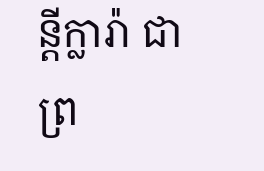ន្ដីក្លារ៉ា ជាព្រ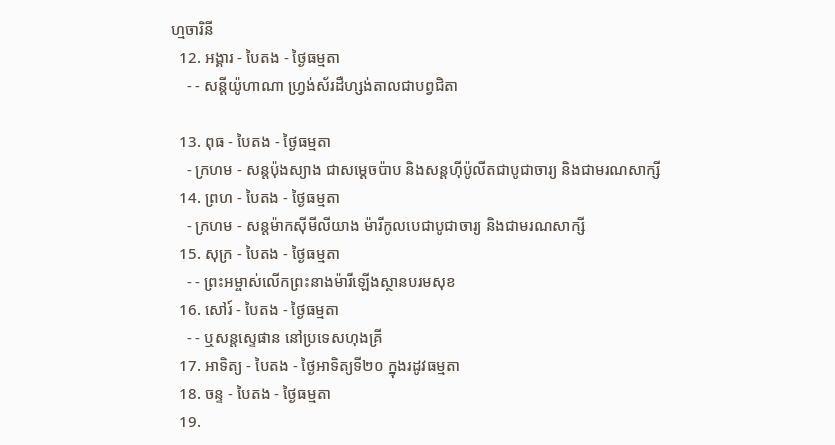ហ្មចារិនី
  12. អង្គារ - បៃតង - ថ្ងៃធម្មតា
    - - សន្ដីយ៉ូហាណា ហ្វ្រង់ស័រដឺហ្សង់តាលជាបព្វជិតា

  13. ពុធ - បៃតង - ថ្ងៃធម្មតា
    - ក្រហម - សន្ដប៉ុងស្យាង ជាសម្ដេចប៉ាប និងសន្ដហ៊ីប៉ូលីតជាបូជាចារ្យ និងជាមរណសាក្សី
  14. ព្រហ - បៃតង - ថ្ងៃធម្មតា
    - ក្រហម - សន្ដម៉ាកស៊ីមីលីយាង ម៉ារីកូលបេជាបូជាចារ្យ និងជាមរណសាក្សី
  15. សុក្រ - បៃតង - ថ្ងៃធម្មតា
    - - ព្រះអម្ចាស់លើកព្រះនាងម៉ារីឡើងស្ថានបរមសុខ
  16. សៅរ៍ - បៃតង - ថ្ងៃធម្មតា
    - - ឬសន្ដស្ទេផាន នៅប្រទេសហុងគ្រី
  17. អាទិត្យ - បៃតង - ថ្ងៃអាទិត្យទី២០ ក្នុងរដូវធម្មតា
  18. ចន្ទ - បៃតង - ថ្ងៃធម្មតា
  19.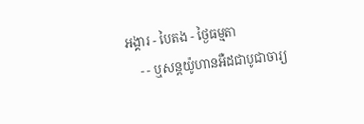អង្គារ - បៃតង - ថ្ងៃធម្មតា
    - - ឬសន្ដយ៉ូហានអឺដជាបូជាចារ្យ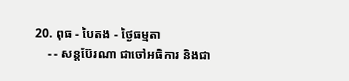20. ពុធ - បៃតង - ថ្ងៃធម្មតា
    - - សន្ដប៊ែរណា ជាចៅអធិការ និងជា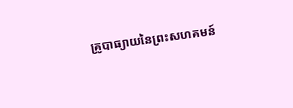គ្រូបាធ្យាយនៃព្រះសហគមន៍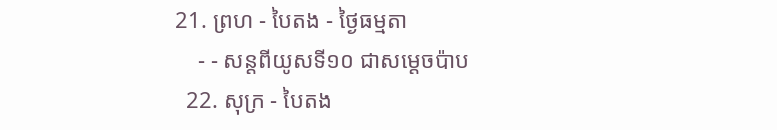21. ព្រហ - បៃតង - ថ្ងៃធម្មតា
    - - សន្ដពីយូសទី១០ ជាសម្ដេចប៉ាប
  22. សុក្រ - បៃតង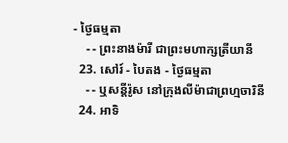- ថ្ងៃធម្មតា
    - - ព្រះនាងម៉ារី ជាព្រះមហាក្សត្រីយានី
  23. សៅរ៍ - បៃតង - ថ្ងៃធម្មតា
    - - ឬសន្ដីរ៉ូស នៅក្រុងលីម៉ាជាព្រហ្មចារិនី
  24. អាទិ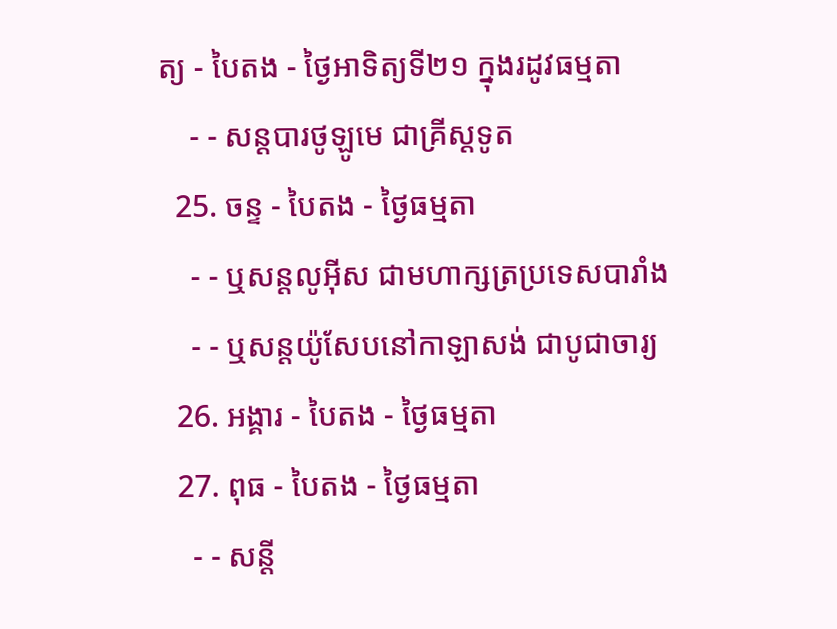ត្យ - បៃតង - ថ្ងៃអាទិត្យទី២១ ក្នុងរដូវធម្មតា
    - - សន្ដបារថូឡូមេ ជាគ្រីស្ដទូត
  25. ចន្ទ - បៃតង - ថ្ងៃធម្មតា
    - - ឬសន្ដលូអ៊ីស ជាមហាក្សត្រប្រទេសបារាំង
    - - ឬសន្ដយ៉ូសែបនៅកាឡាសង់ ជាបូជាចារ្យ
  26. អង្គារ - បៃតង - ថ្ងៃធម្មតា
  27. ពុធ - បៃតង - ថ្ងៃធម្មតា
    - - សន្ដី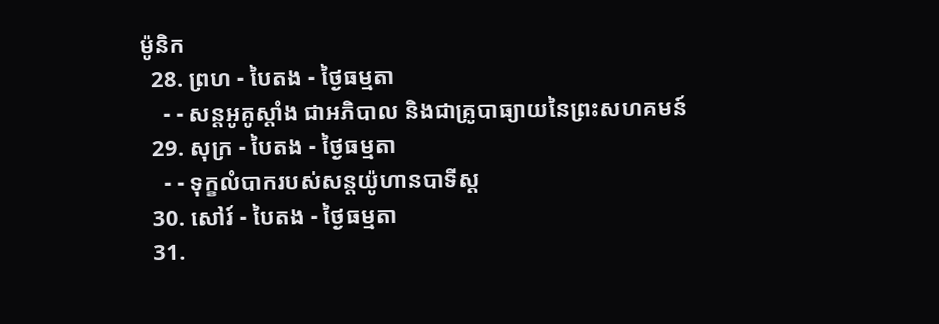ម៉ូនិក
  28. ព្រហ - បៃតង - ថ្ងៃធម្មតា
    - - សន្ដអូគូស្ដាំង ជាអភិបាល និងជាគ្រូបាធ្យាយនៃព្រះសហគមន៍
  29. សុក្រ - បៃតង - ថ្ងៃធម្មតា
    - - ទុក្ខលំបាករបស់សន្ដយ៉ូហានបាទីស្ដ
  30. សៅរ៍ - បៃតង - ថ្ងៃធម្មតា
  31.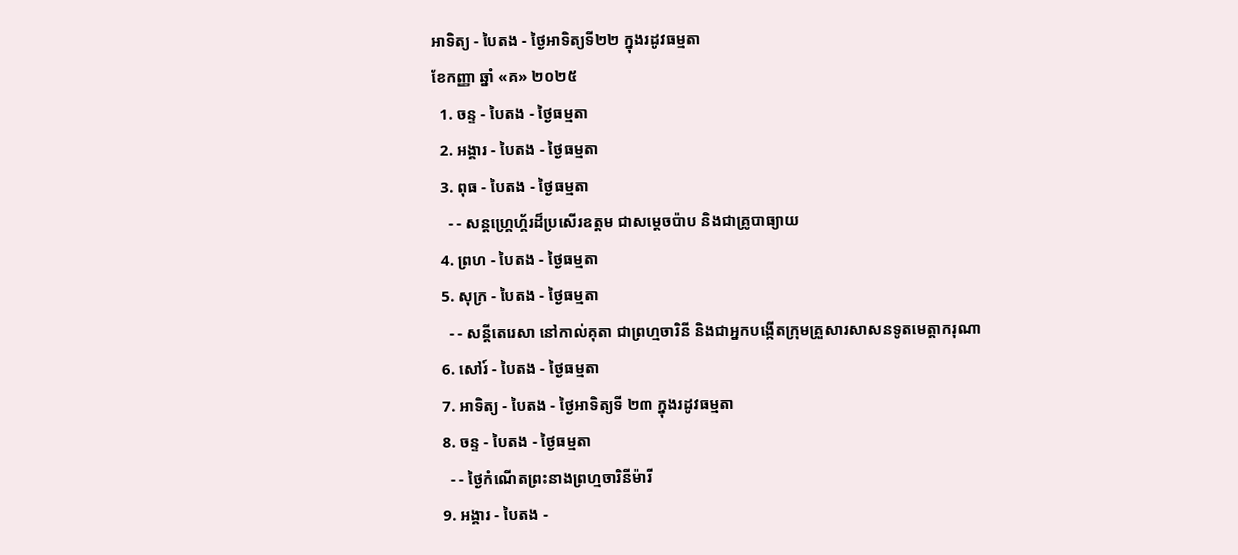អាទិត្យ - បៃតង - ថ្ងៃអាទិត្យទី២២ ក្នុងរដូវធម្មតា
ខែកញ្ញា ឆ្នាំ «គ» ២០២៥
  1. ចន្ទ - បៃតង - ថ្ងៃធម្មតា
  2. អង្គារ - បៃតង - ថ្ងៃធម្មតា
  3. ពុធ - បៃតង - ថ្ងៃធម្មតា
    - - សន្ដហ្គ្រេហ្គ័រដ៏ប្រសើរឧត្ដម ជាសម្ដេចប៉ាប និងជាគ្រូបាធ្យាយ
  4. ព្រហ - បៃតង - ថ្ងៃធម្មតា
  5. សុក្រ - បៃតង - ថ្ងៃធម្មតា
    - - សន្ដីតេរេសា នៅកាល់គុតា ជាព្រហ្មចារិនី និងជាអ្នកបង្កើតក្រុមគ្រួសារសាសនទូតមេត្ដាករុណា
  6. សៅរ៍ - បៃតង - ថ្ងៃធម្មតា
  7. អាទិត្យ - បៃតង - ថ្ងៃអាទិត្យទី ២៣ ក្នុងរដូវធម្មតា
  8. ចន្ទ - បៃតង - ថ្ងៃធម្មតា
    - - ថ្ងៃកំណើតព្រះនាងព្រហ្មចារិនីម៉ារី
  9. អង្គារ - បៃតង -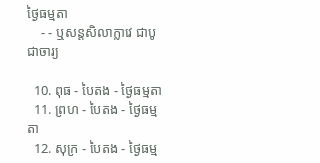ថ្ងៃធម្មតា
    - - ឬសន្ដសិលាក្លាវេ ជាបូជាចារ្យ

  10. ពុធ - បៃតង - ថ្ងៃធម្មតា
  11. ព្រហ - បៃតង - ថ្ងៃធម្មតា
  12. សុក្រ - បៃតង - ថ្ងៃធម្ម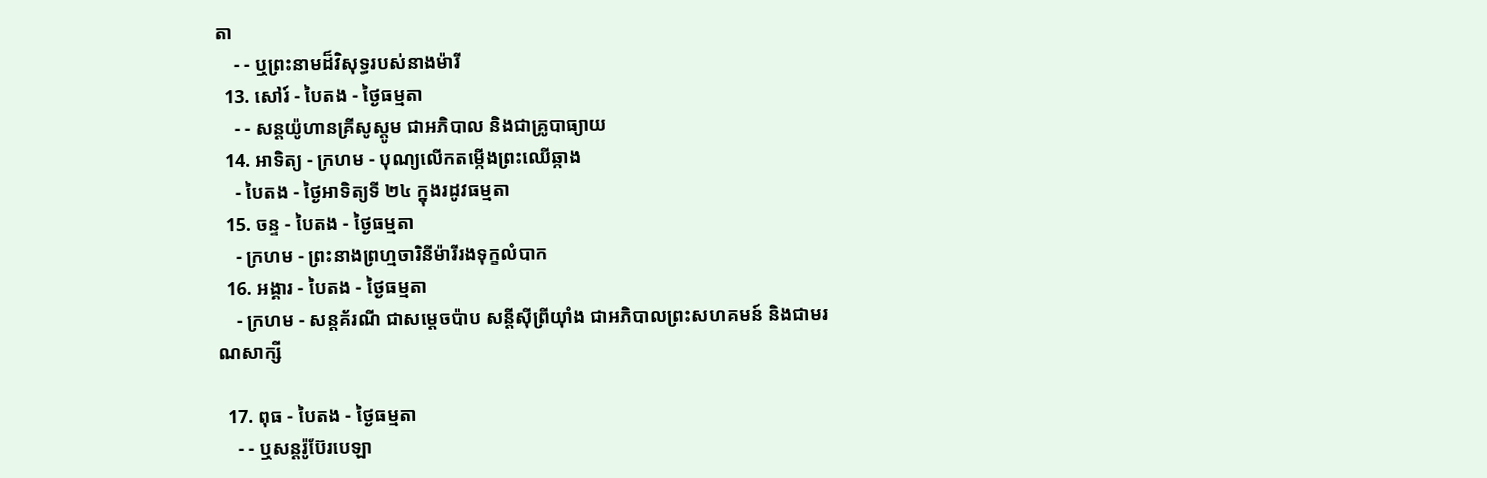តា
    - - ឬព្រះនាមដ៏វិសុទ្ធរបស់នាងម៉ារី
  13. សៅរ៍ - បៃតង - ថ្ងៃធម្មតា
    - - សន្ដយ៉ូហានគ្រីសូស្ដូម ជាអភិបាល និងជាគ្រូបាធ្យាយ
  14. អាទិត្យ - ក្រហម - បុណ្យលើកតម្កើងព្រះឈើឆ្កាង
    - បៃតង - ថ្ងៃអាទិត្យទី ២៤ ក្នុងរដូវធម្មតា
  15. ចន្ទ - បៃតង - ថ្ងៃធម្មតា
    - ក្រហម - ព្រះនាងព្រហ្មចារិនីម៉ារីរងទុក្ខលំបាក
  16. អង្គារ - បៃតង - ថ្ងៃធម្មតា
    - ក្រហម - សន្ដគ័រណី ជាសម្ដេចប៉ាប សន្ដីស៊ីព្រីយ៉ាំង ជាអភិបាលព្រះសហគមន៍ និងជាមរណសាក្សី

  17. ពុធ - បៃតង - ថ្ងៃធម្មតា
    - - ឬសន្ដរ៉ូប៊ែរបេឡា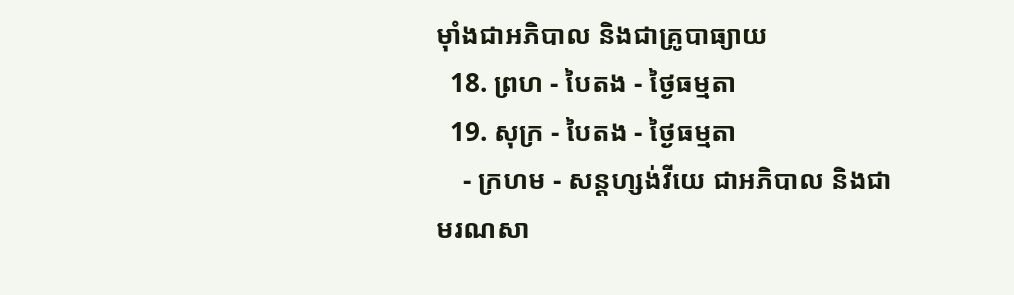ម៉ាំងជាអភិបាល និងជាគ្រូបាធ្យាយ
  18. ព្រហ - បៃតង - ថ្ងៃធម្មតា
  19. សុក្រ - បៃតង - ថ្ងៃធម្មតា
    - ក្រហម - សន្ដហ្សង់វីយេ ជាអភិបាល និងជាមរណសា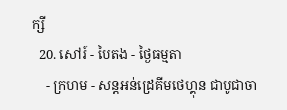ក្សី
  20. សៅរ៍ - បៃតង - ថ្ងៃធម្មតា
    - ក្រហម - សន្ដអន់ដ្រេគីមថេហ្គុន ជាបូជាចា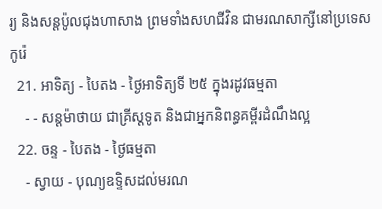រ្យ និងសន្ដប៉ូលជុងហាសាង ព្រមទាំងសហជីវិន ជាមរណសាក្សីនៅប្រទេសកូរ៉េ
  21. អាទិត្យ - បៃតង - ថ្ងៃអាទិត្យទី ២៥ ក្នុងរដូវធម្មតា
    - - សន្ដម៉ាថាយ ជាគ្រីស្ដទូត និងជាអ្នកនិពន្ធគម្ពីរដំណឹងល្អ
  22. ចន្ទ - បៃតង - ថ្ងៃធម្មតា
    - ស្វាយ - បុណ្យឧទ្ទិសដល់មរណ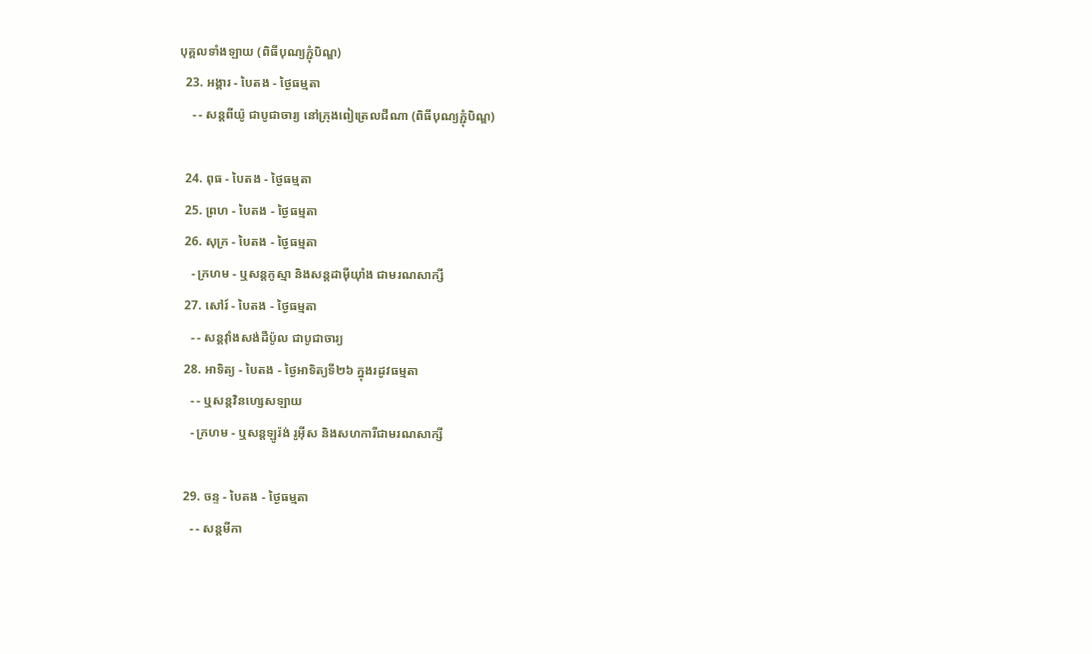បុគ្គលទាំងឡាយ (ពិធីបុណ្យភ្ជុំបិណ្ឌ)
  23. អង្គារ - បៃតង - ថ្ងៃធម្មតា
    - - សន្ដពីយ៉ូ ជាបូជាចារ្យ នៅក្រុងពៀត្រេលជីណា (ពិធីបុណ្យភ្ជុំបិណ្ឌ)

  24. ពុធ - បៃតង - ថ្ងៃធម្មតា
  25. ព្រហ - បៃតង - ថ្ងៃធម្មតា
  26. សុក្រ - បៃតង - ថ្ងៃធម្មតា
    - ក្រហម - ឬសន្ដកូស្មា និងសន្ដដាម៉ីយ៉ាំង ជាមរណសាក្សី
  27. សៅរ៍ - បៃតង - ថ្ងៃធម្មតា
    - - សន្ដវ៉ាំងសង់ដឺប៉ូល ជាបូជាចារ្យ
  28. អាទិត្យ - បៃតង - ថ្ងៃអាទិត្យទី២៦ ក្នុងរដូវធម្មតា
    - - ឬសន្ដវិនហ្សេសឡាយ
    - ក្រហម - ឬសន្ដឡូរ៉ង់ រូអ៊ីស និងសហការីជាមរណសាក្សី

  29. ចន្ទ - បៃតង - ថ្ងៃធម្មតា
    - - សន្ដមីកា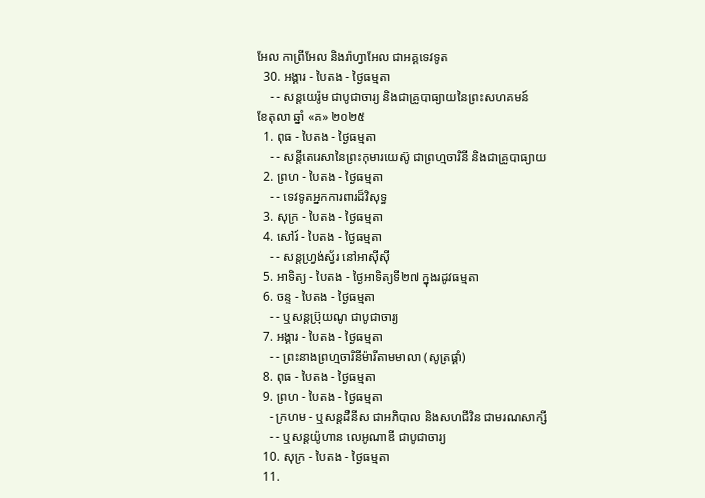អែល កាព្រីអែល និងរ៉ាហ្វាអែល ជាអគ្គទេវទូត
  30. អង្គារ - បៃតង - ថ្ងៃធម្មតា
    - - សន្ដយេរ៉ូម ជាបូជាចារ្យ និងជាគ្រូបាធ្យាយនៃព្រះសហគមន៍
ខែតុលា ឆ្នាំ «គ» ២០២៥
  1. ពុធ - បៃតង - ថ្ងៃធម្មតា
    - - សន្ដីតេរេសានៃព្រះកុមារយេស៊ូ ជាព្រហ្មចារិនី និងជាគ្រូបាធ្យាយ
  2. ព្រហ - បៃតង - ថ្ងៃធម្មតា
    - - ទេវទូតអ្នកការពារដ៏វិសុទ្ធ
  3. សុក្រ - បៃតង - ថ្ងៃធម្មតា
  4. សៅរ៍ - បៃតង - ថ្ងៃធម្មតា
    - - សន្ដហ្វ្រង់ស្វ័រ នៅអាស៊ីស៊ី
  5. អាទិត្យ - បៃតង - ថ្ងៃអាទិត្យទី២៧ ក្នុងរដូវធម្មតា
  6. ចន្ទ - បៃតង - ថ្ងៃធម្មតា
    - - ឬសន្ដប្រ៊ុយណូ ជាបូជាចារ្យ
  7. អង្គារ - បៃតង - ថ្ងៃធម្មតា
    - - ព្រះនាងព្រហ្មចារិនីម៉ារីតាមមាលា (សូត្រផ្គាំ)
  8. ពុធ - បៃតង - ថ្ងៃធម្មតា
  9. ព្រហ - បៃតង - ថ្ងៃធម្មតា
    - ក្រហម - ឬសន្ដដឺនីស ជាអភិបាល និងសហជីវិន ជាមរណសាក្សី
    - - ឬសន្ដយ៉ូហាន លេអូណាឌី ជាបូជាចារ្យ
  10. សុក្រ - បៃតង - ថ្ងៃធម្មតា
  11.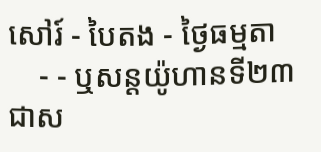សៅរ៍ - បៃតង - ថ្ងៃធម្មតា
    - - ឬសន្ដយ៉ូហានទី២៣ ជាស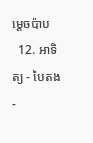ម្ដេចប៉ាប
  12. អាទិត្យ - បៃតង -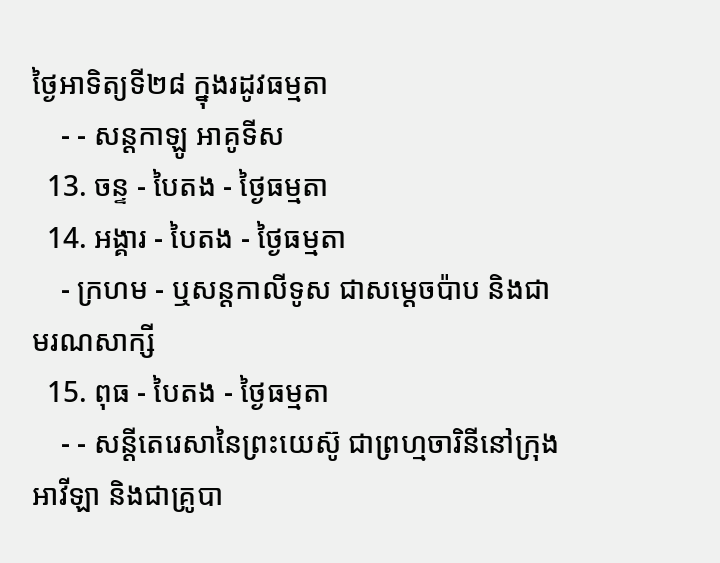ថ្ងៃអាទិត្យទី២៨ ក្នុងរដូវធម្មតា
    - - សន្ដកាឡូ អាគូទីស
  13. ចន្ទ - បៃតង - ថ្ងៃធម្មតា
  14. អង្គារ - បៃតង - ថ្ងៃធម្មតា
    - ក្រហម - ឬសន្ដកាលីទូស ជាសម្ដេចប៉ាប និងជាមរណសាក្សី
  15. ពុធ - បៃតង - ថ្ងៃធម្មតា
    - - សន្ដីតេរេសានៃព្រះយេស៊ូ ជាព្រហ្មចារិនីនៅក្រុងអាវីឡា និងជាគ្រូបា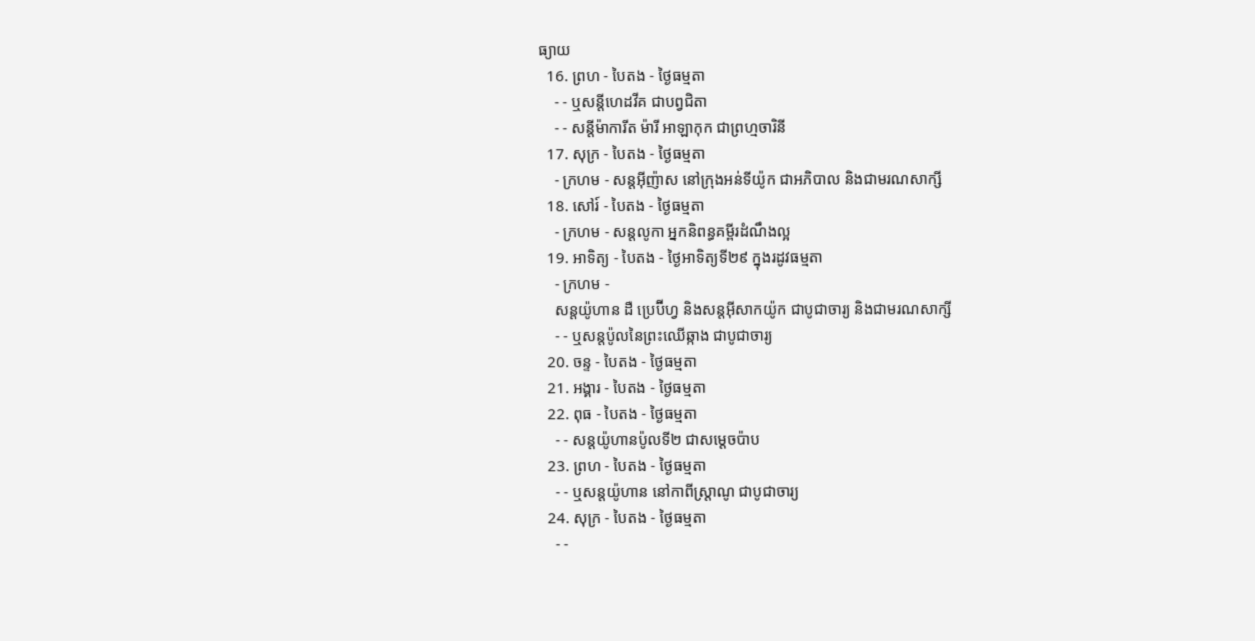ធ្យាយ
  16. ព្រហ - បៃតង - ថ្ងៃធម្មតា
    - - ឬសន្ដីហេដវីគ ជាបព្វជិតា
    - - សន្ដីម៉ាការីត ម៉ារី អាឡាកុក ជាព្រហ្មចារិនី
  17. សុក្រ - បៃតង - ថ្ងៃធម្មតា
    - ក្រហម - សន្ដអ៊ីញ៉ាស នៅក្រុងអន់ទីយ៉ូក ជាអភិបាល និងជាមរណសាក្សី
  18. សៅរ៍ - បៃតង - ថ្ងៃធម្មតា
    - ក្រហម - សន្ដលូកា អ្នកនិពន្ធគម្ពីរដំណឹងល្អ
  19. អាទិត្យ - បៃតង - ថ្ងៃអាទិត្យទី២៩ ក្នុងរដូវធម្មតា
    - ក្រហម -
    សន្ដយ៉ូហាន ដឺ ប្រេប៊ីហ្វ និងសន្ដអ៊ីសាកយ៉ូក ជាបូជាចារ្យ និងជាមរណសាក្សី
    - - ឬសន្ដប៉ូលនៃព្រះឈើឆ្កាង ជាបូជាចារ្យ
  20. ចន្ទ - បៃតង - ថ្ងៃធម្មតា
  21. អង្គារ - បៃតង - ថ្ងៃធម្មតា
  22. ពុធ - បៃតង - ថ្ងៃធម្មតា
    - - សន្ដយ៉ូហានប៉ូលទី២ ជាសម្ដេចប៉ាប
  23. ព្រហ - បៃតង - ថ្ងៃធម្មតា
    - - ឬសន្ដយ៉ូហាន នៅកាពីស្រ្ដាណូ ជាបូជាចារ្យ
  24. សុក្រ - បៃតង - ថ្ងៃធម្មតា
    - -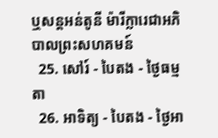ឬសន្ដអន់តូនី ម៉ារីក្លារេជាអភិបាលព្រះសហគមន៍
  25. សៅរ៍ - បៃតង - ថ្ងៃធម្មតា
  26. អាទិត្យ - បៃតង - ថ្ងៃអា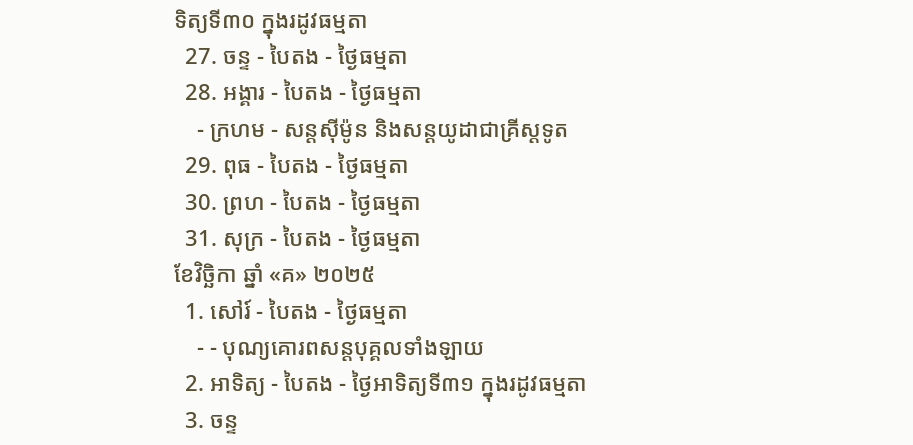ទិត្យទី៣០ ក្នុងរដូវធម្មតា
  27. ចន្ទ - បៃតង - ថ្ងៃធម្មតា
  28. អង្គារ - បៃតង - ថ្ងៃធម្មតា
    - ក្រហម - សន្ដស៊ីម៉ូន និងសន្ដយូដាជាគ្រីស្ដទូត
  29. ពុធ - បៃតង - ថ្ងៃធម្មតា
  30. ព្រហ - បៃតង - ថ្ងៃធម្មតា
  31. សុក្រ - បៃតង - ថ្ងៃធម្មតា
ខែវិច្ឆិកា ឆ្នាំ «គ» ២០២៥
  1. សៅរ៍ - បៃតង - ថ្ងៃធម្មតា
    - - បុណ្យគោរពសន្ដបុគ្គលទាំងឡាយ
  2. អាទិត្យ - បៃតង - ថ្ងៃអាទិត្យទី៣១ ក្នុងរដូវធម្មតា
  3. ចន្ទ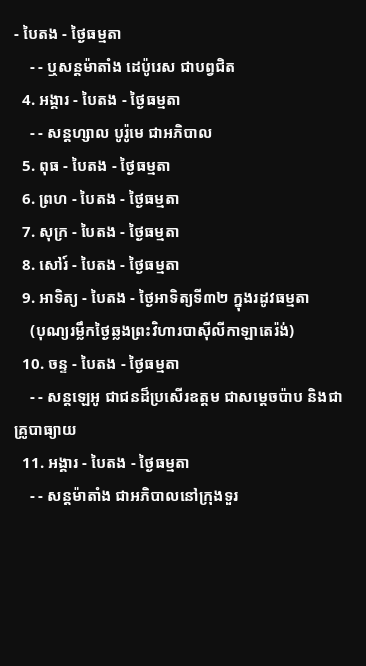- បៃតង - ថ្ងៃធម្មតា
    - - ឬសន្ដម៉ាតាំង ដេប៉ូរេស ជាបព្វជិត
  4. អង្គារ - បៃតង - ថ្ងៃធម្មតា
    - - សន្ដហ្សាល បូរ៉ូមេ ជាអភិបាល
  5. ពុធ - បៃតង - ថ្ងៃធម្មតា
  6. ព្រហ - បៃតង - ថ្ងៃធម្មតា
  7. សុក្រ - បៃតង - ថ្ងៃធម្មតា
  8. សៅរ៍ - បៃតង - ថ្ងៃធម្មតា
  9. អាទិត្យ - បៃតង - ថ្ងៃអាទិត្យទី៣២ ក្នុងរដូវធម្មតា
    (បុណ្យរម្លឹកថ្ងៃឆ្លងព្រះវិហារបាស៊ីលីកាឡាតេរ៉ង់)
  10. ចន្ទ - បៃតង - ថ្ងៃធម្មតា
    - - សន្ដឡេអូ ជាជនដ៏ប្រសើរឧត្ដម ជាសម្ដេចប៉ាប និងជាគ្រូបាធ្យាយ
  11. អង្គារ - បៃតង - ថ្ងៃធម្មតា
    - - សន្ដម៉ាតាំង ជាអភិបាលនៅក្រុងទួរ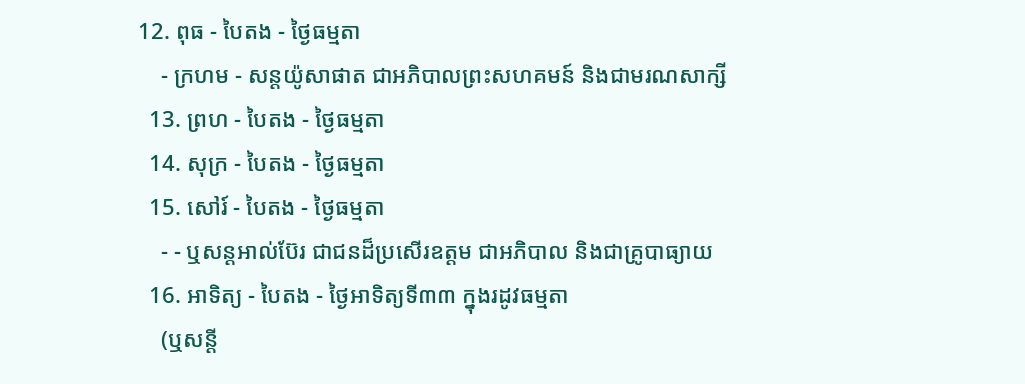12. ពុធ - បៃតង - ថ្ងៃធម្មតា
    - ក្រហម - សន្ដយ៉ូសាផាត ជាអភិបាលព្រះសហគមន៍ និងជាមរណសាក្សី
  13. ព្រហ - បៃតង - ថ្ងៃធម្មតា
  14. សុក្រ - បៃតង - ថ្ងៃធម្មតា
  15. សៅរ៍ - បៃតង - ថ្ងៃធម្មតា
    - - ឬសន្ដអាល់ប៊ែរ ជាជនដ៏ប្រសើរឧត្ដម ជាអភិបាល និងជាគ្រូបាធ្យាយ
  16. អាទិត្យ - បៃតង - ថ្ងៃអាទិត្យទី៣៣ ក្នុងរដូវធម្មតា
    (ឬសន្ដី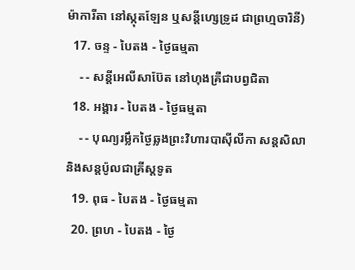ម៉ាការីតា នៅស្កុតឡែន ឬសន្ដីហ្សេទ្រូដ ជាព្រហ្មចារិនី)
  17. ចន្ទ - បៃតង - ថ្ងៃធម្មតា
    - - សន្ដីអេលីសាប៊ែត នៅហុងគ្រឺជាបព្វជិតា
  18. អង្គារ - បៃតង - ថ្ងៃធម្មតា
    - - បុណ្យរម្លឹកថ្ងៃឆ្លងព្រះវិហារបាស៊ីលីកា សន្ដសិលា និងសន្ដប៉ូលជាគ្រីស្ដទូត
  19. ពុធ - បៃតង - ថ្ងៃធម្មតា
  20. ព្រហ - បៃតង - ថ្ងៃ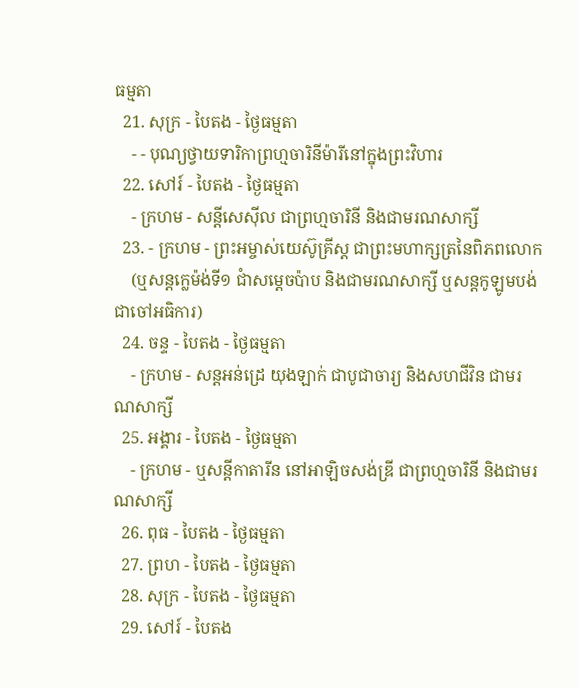ធម្មតា
  21. សុក្រ - បៃតង - ថ្ងៃធម្មតា
    - - បុណ្យថ្វាយទារិកាព្រហ្មចារិនីម៉ារីនៅក្នុងព្រះវិហារ
  22. សៅរ៍ - បៃតង - ថ្ងៃធម្មតា
    - ក្រហម - សន្ដីសេស៊ីល ជាព្រហ្មចារិនី និងជាមរណសាក្សី
  23. - ក្រហម - ព្រះអម្ចាស់យេស៊ូគ្រីស្ដ ជាព្រះមហាក្សត្រនៃពិភពលោក
    (ឬសន្ដក្លេម៉ង់ទី១ ជាំសម្ដេចប៉ាប និងជាមរណសាក្សី ឬសន្ដកូឡូមបង់ ជាចៅអធិការ)
  24. ចន្ទ - បៃតង - ថ្ងៃធម្មតា
    - ក្រហម - សន្ដអន់ដ្រេ យុងឡាក់ ជាបូជាចារ្យ និងសហជីវិន ជាមរណសាក្សី
  25. អង្គារ - បៃតង - ថ្ងៃធម្មតា
    - ក្រហម - ឬសន្ដីកាតារីន នៅអាឡិចសង់ឌ្រី ជាព្រហ្មចារិនី និងជាមរណសាក្សី
  26. ពុធ - បៃតង - ថ្ងៃធម្មតា
  27. ព្រហ - បៃតង - ថ្ងៃធម្មតា
  28. សុក្រ - បៃតង - ថ្ងៃធម្មតា
  29. សៅរ៍ - បៃតង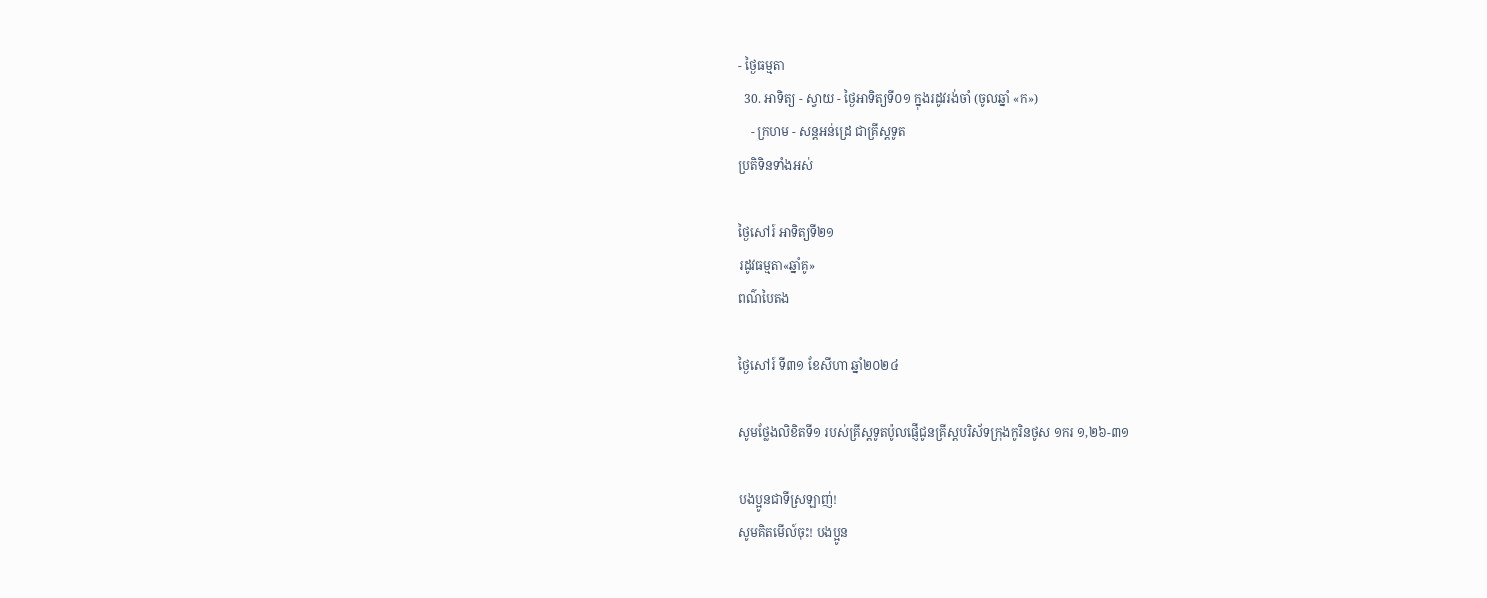- ថ្ងៃធម្មតា
  30. អាទិត្យ - ស្វាយ - ថ្ងៃអាទិត្យទី០១ ក្នុងរដូវរង់ចាំ (ចូលឆ្នាំ «ក»)
    - ក្រហម - សន្ដអន់ដ្រេ ជាគ្រីស្ដទូត
ប្រតិទិនទាំងអស់

ថ្ងៃសៅរ៍ អាទិត្យទី២១
រដូវធម្មតា«ឆ្នាំគូ»
ពណ៌បៃតង

ថ្ងៃសៅរ៍ ទី៣១ ខែសីហា ឆ្នាំ២០២៤

សូមថ្លែងលិខិតទី១ របស់គ្រីស្ដទូតប៉ូលផ្ញើជូនគ្រីស្ដបរិស័ទក្រុងកូរិនថូស ១ករ ១,២៦-៣១

បងប្អូនជាទីស្រឡាញ់!
សូមគិតមើល៍ចុះ! បងប្អូន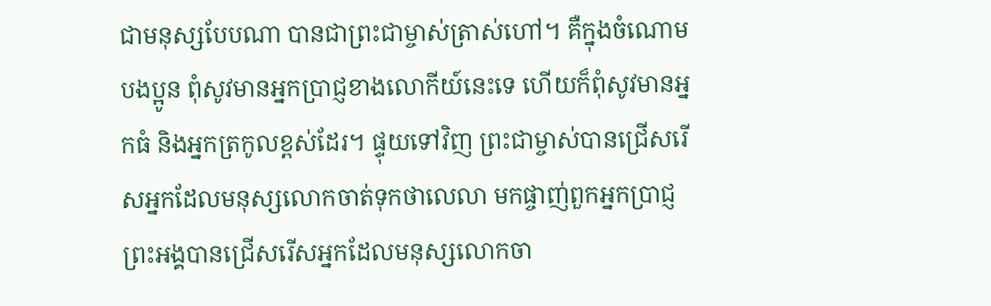ជាមនុស្សបែបណា បានជាព្រះជាម្ចាស់ត្រាស់ហៅ។ គឺក្នុងចំណោមបងប្អូន ពុំសូវមានអ្នកប្រាជ្ញខាងលោកីយ៍នេះទេ ហើយក៏ពុំសូវមានអ្នកធំ និងអ្នកត្រកូលខ្ពស់ដែរ។ ផ្ទុយទៅវិញ ព្រះជាម្ចាស់បានជ្រើសរើសអ្នកដែលមនុស្សលោកចាត់ទុកថាលេលា មកផ្ចាញ់ពួកអ្នកប្រាជ្ញ ព្រះអង្គបានជ្រើសរើសអ្នកដែលមនុស្សលោកចា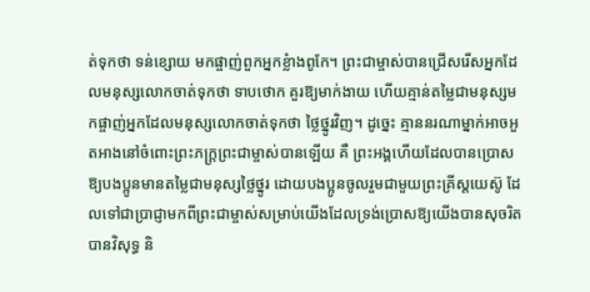ត់ទុកថា ទន់ខ្សោយ មកផ្ចាញ់ពួកអ្នកខ្លំាងពូកែ។ ព្រះជាម្ចាស់បានជ្រើសរើសអ្នកដែលមនុស្សលោកចាត់ទុកថា ទាបថោក គួរឱ្យមាក់ងាយ ហើយគ្មាន់តម្លៃជាមនុស្សមកផ្ចាញ់អ្នកដែលមនុស្សលោកចាត់ទុកថា ថ្លៃថ្នូរវិញ។ ដូច្នេះ គ្មាននរណាម្នាក់អាចអួតអាងនៅចំពោះព្រះភក្រ្ដព្រះជាម្ចាស់បានឡើយ គឺ ព្រះអង្គហើយដែលបានប្រោសឱ្យបងប្អូនមានតម្លៃជាមនុស្សថ្លៃថ្នូរ ដោយបងប្អូនចូលរួមជាមួយព្រះគ្រីស្ដយេស៊ូ ដែលទៅជាប្រាជ្ញាមកពីព្រះជាម្ចាស់សម្រាប់យើងដែលទ្រង់ប្រោសឱ្យយើងបានសុចរិតបានវិសុទ្ធ និ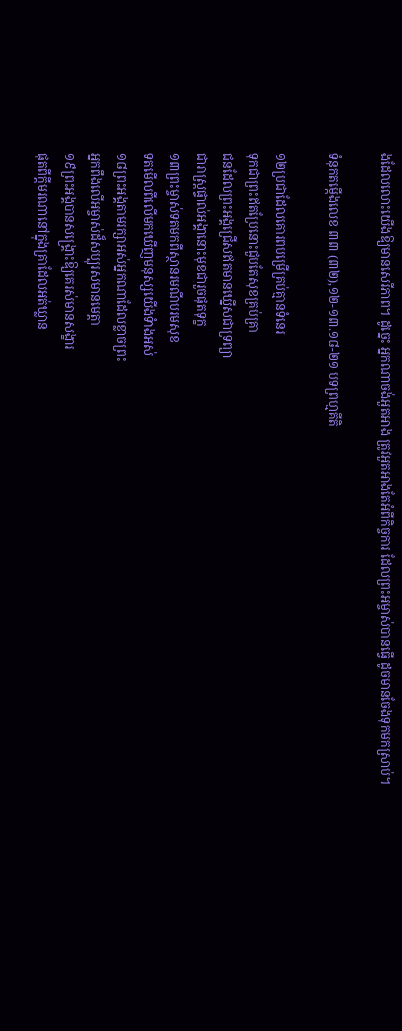ងដែលលោះយើងឱ្យមានសេរីភាព។ ដូច្នេះ អ្នកណាចង់អួតអាង ត្រូវអួតអាងតែអំពីកិច្ចការ ដែលព្រះអម្ចាស់បានធើ្វ ដូចមានចែងទុកមកស្រាប់។

ទំនុកតម្កើងលេខ ៣៣ (៣២),១២-១៣.១៨-២១ បទព្រហ្មគីតិ

១២ប្រជាដែលគោរពបម្រើគ្រប់គ្មានទំនេរ
ទុកជាព្រះឥតប្រែនោះជួបតែសុខគ្រប់គ្រា
ជនដែលព្រះអង្គជ្រើសឥតមានឃ្នើសជាទ្រព្យា
ជារាស្រ្ដផ្ទាល់អង្គានោះមុខជារួចផុតទុក្ខ
១៣ព្រះម្ចាស់ទតមកពីស្ថានរមណីបរមសុខ
ទតមើលពីលើមកឃើញមនុស្សយើងទំាងអស់
១៨ព្រះអង្គតាមរក្សាអស់អ្នកណាដែលខ្លាចព្រះ
អ្នកពឹងលើអម្ចាស់ដ៏សប្បុរសមានមេត្តា
១៩ព្រះអង្គបានសង្គ្រោះឱ្យគេរស់មានសង្ខារ
ផុតពីក្ដីមរណានៅក្នុងគ្រាដែលអត់ឃ្លាន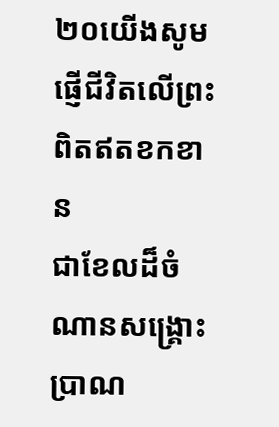២០យើងសូមផ្ញើជីវិតលើព្រះពិតឥតខកខាន
ជាខែលដ៏ចំណានសង្គ្រោះប្រាណ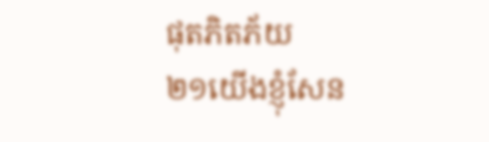ផុតភិតភ័យ
២១យើងខ្ញុំសែន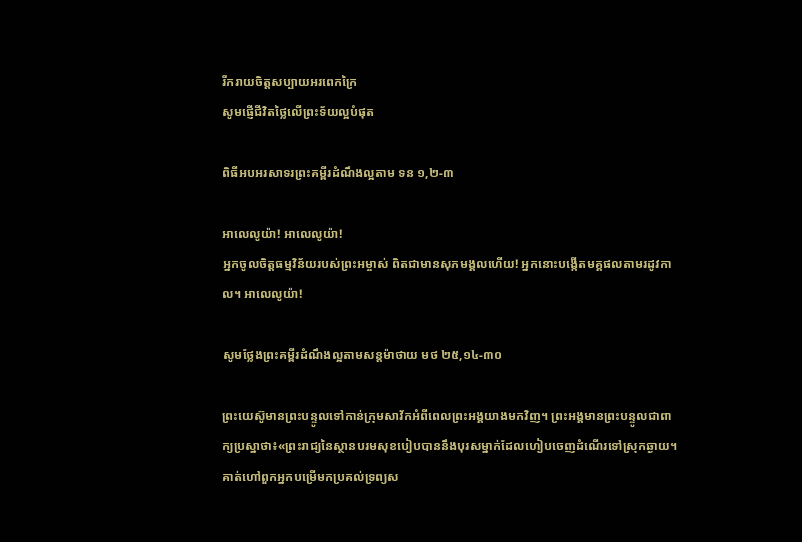រីករាយចិត្តសប្បាយអរពេកក្រៃ
សូមផ្ញើជីវិតថ្លៃលើព្រះទ័យល្អបំផុត

ពិធីអបអរសាទរព្រះគម្ពីរដំណឹងល្អតាម ទន ១,២-៣

អាលេលូយ៉ា! អាលេលូយ៉ា!
អ្នកចូលចិត្តធម្មវិន័យរបស់ព្រះអម្ចាស់ ពិតជាមានសុភមង្គលហើយ! អ្នកនោះបង្កើតមគ្គផលតាមរដូវកាល។ អាលេលូយ៉ា!

សូមថ្លែងព្រះគម្ពីរដំណឹងល្អតាមសន្តម៉ាថាយ មថ ២៥,១៤-៣០

ព្រះយេស៊ូមានព្រះបន្ទូលទៅកាន់ក្រុមសាវ័កអំពីពេលព្រះអង្គយាងមកវិញ។ ព្រះអង្គមានព្រះបន្ទូលជាពាក្យប្រស្នាថា៖«ព្រះរាជ្យនៃស្ថានបរមសុខបៀបបាននឹងបុរសម្នាក់ដែលហៀបចេញដំណើរទៅស្រុកឆ្ងាយ។ គាត់ហៅពួកអ្នកបម្រើមកប្រគល់ទ្រព្យស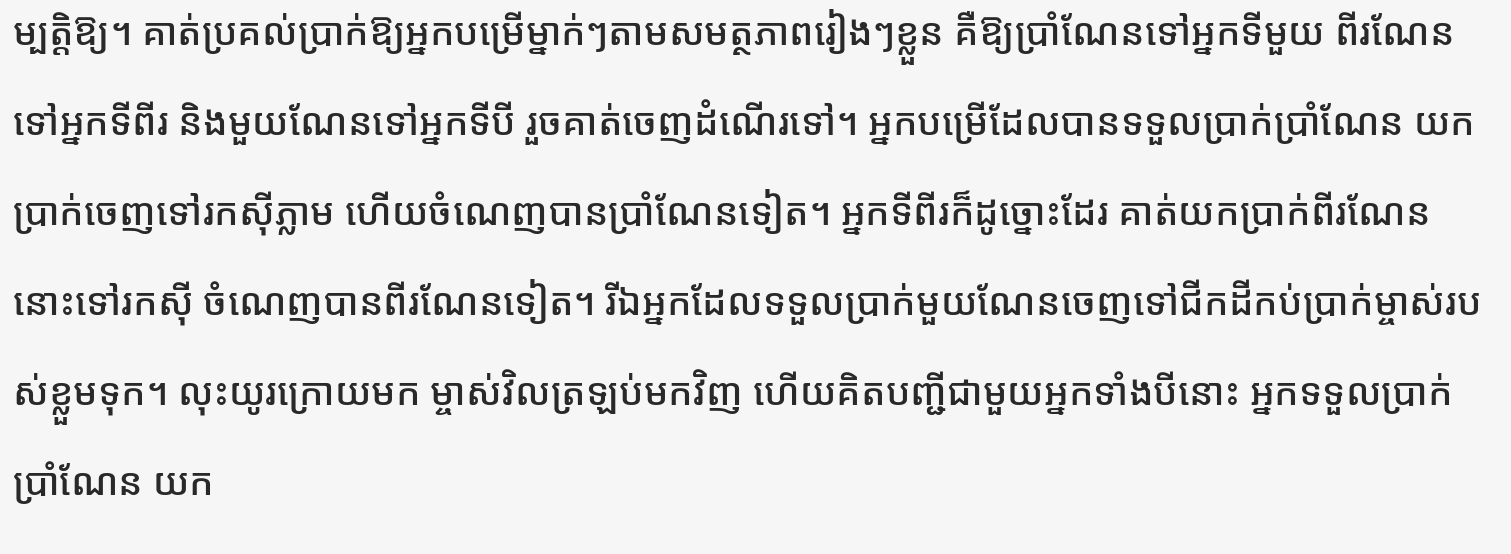ម្បត្តិឱ្យ។ គាត់ប្រគល់ប្រាក់ឱ្យអ្នកបម្រើម្នាក់ៗតាមសមត្ថភាពរៀងៗខ្លួន គឺឱ្យប្រាំណែនទៅអ្នកទីមួយ ពីរណែនទៅអ្នកទីពីរ និងមួយណែនទៅអ្នកទីបី រួចគាត់ចេញដំណើរទៅ។ អ្នកបម្រើដែលបានទទួលប្រាក់ប្រាំណែន យកប្រាក់ចេញទៅរកស៊ីភ្លាម ហើយចំណេញបានប្រាំណែនទៀត។ អ្នកទីពីរក៏ដូច្នោះដែរ គាត់យកប្រាក់ពីរណែននោះទៅរកស៊ី ចំណេញបានពីរណែនទៀត។ រីឯអ្នកដែលទទួលប្រាក់មួយណែនចេញទៅជីកដីកប់ប្រាក់ម្ចាស់របស់ខ្លួមទុក។ លុះយូរក្រោយមក ម្ចាស់វិលត្រឡប់មកវិញ ហើយគិតបញ្ជីជាមួយអ្នកទាំងបីនោះ អ្នកទទួលប្រាក់ប្រាំណែន យក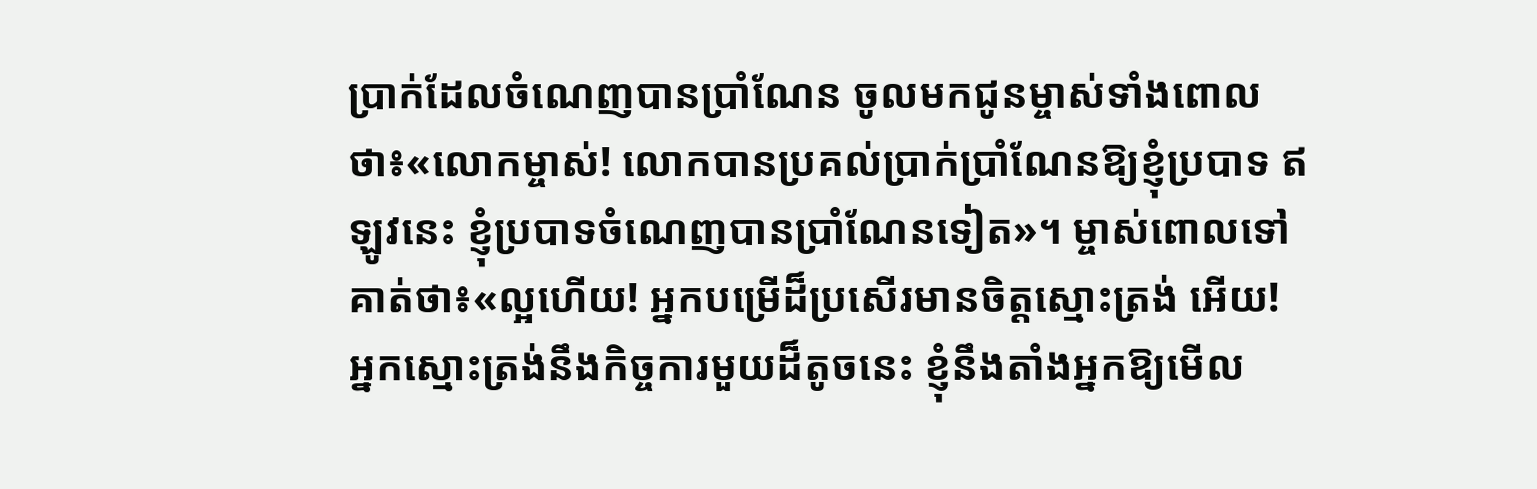ប្រាក់ដែលចំណេញបានប្រាំណែន ចូលមកជូនម្ចាស់ទាំងពោលថា៖«លោកម្ចាស់! លោកបានប្រគល់ប្រាក់ប្រាំណែនឱ្យខ្ញុំប្របាទ ឥឡូវនេះ ខ្ញុំប្របាទចំណេញបានប្រាំណែនទៀត»។ ម្ចាស់ពោលទៅគាត់ថា៖«ល្អហើយ! អ្នកបម្រើដ៏ប្រសើរមានចិត្ដស្មោះត្រង់ អើយ! អ្នកស្មោះត្រង់នឹងកិច្ចការមួយដ៏តូចនេះ ខ្ញុំនឹងតាំងអ្នកឱ្យមើល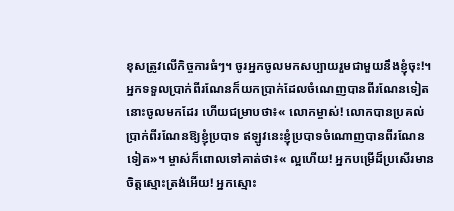ខុសត្រូវលើកិច្ចការធំៗ។ ចូរអ្នកចូលមកសប្បាយរួមជាមួយនឹងខ្ញុំចុះ!។ អ្នកទទួលប្រាក់ពីរណែនក៏យកប្រាក់ដែលចំណេញបានពីរណែនទៀតនោះចូលមកដែរ ហើយជម្រាបថា៖« លោកម្ចាស់! លោកបានប្រគល់ប្រាក់ពីរណែនឱ្យខ្ញុំប្របាទ ឥឡូវនេះខ្ញុំប្របាទចំណោញបានពីរណែនទៀត»។ ម្ចាស់ក៏ពោលទៅគាត់ថា៖« ល្អហើយ! អ្នកបម្រើដ៏ប្រសើរមានចិត្តស្មោះត្រង់អើយ! អ្នកស្មោះ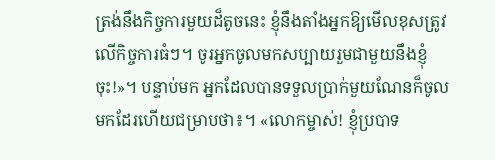ត្រង់នឹងកិច្ចការមួយដ៏តូចនេះ ខ្ញុំនឹងតាំងអ្នកឱ្យមើលខុសត្រូវលើកិច្ចការធំៗ។ ចូរអ្នកចូលមកសប្បាយរួមជាមួយនឹងខ្ញុំចុះ!»។ បន្ទាប់មក អ្នកដែលបានទទួលប្រាក់មួយណែនក៏ចូលមកដែរហើយជម្រាបថា៖។ «លោកម្ចាស់! ខ្ញុំប្របាទ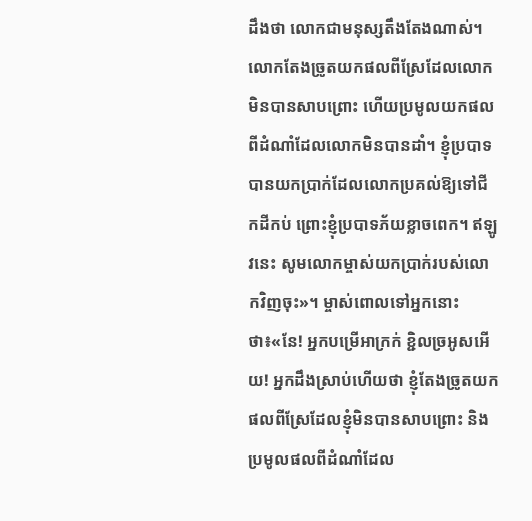ដឹងថា លោកជាមនុស្សតឹងតែងណាស់។ លោកតែងច្រូតយកផលពីស្រែដែលលោកមិនបានសាបព្រោះ ហើយប្រមូលយកផល ពីដំណាំដែលលោកមិនបានដាំ។ ខ្ញុំប្របាទបានយកប្រាក់ដែលលោកប្រគល់ឱ្យទៅជីកដីកប់ ព្រោះខ្ញុំប្របាទភ័យខ្លាចពេក។ ឥឡូវនេះ សូមលោកម្ចាស់យកប្រាក់របស់លោកវិញចុះ»។ ម្ចាស់ពោលទៅអ្នកនោះថា៖«នែ! អ្នកបម្រើអាក្រក់ ខ្ជិលច្រអូសអើយ! អ្នកដឹងស្រាប់ហើយថា ខ្ញុំតែងច្រូតយកផលពីស្រែដែលខ្ញុំមិនបានសាបព្រោះ និងប្រមូលផលពីដំណាំដែល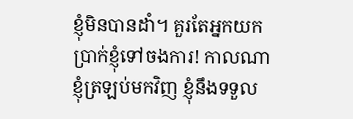ខ្ញុំមិនបានដាំ។ គួរតែអ្នកយកប្រាក់ខ្ញុំទៅចងការ! កាលណាខ្ញុំត្រឡប់មកវិញ ខ្ញុំនឹងទទួល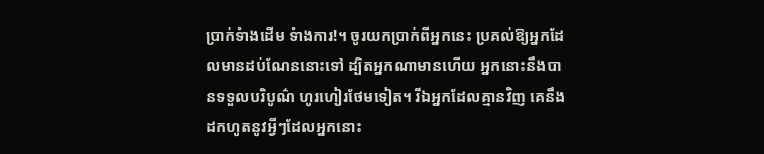ប្រាក់ទំាងដើម ទំាងការ!។ ចូរយកប្រាក់ពីអ្នកនេះ ប្រគល់ឱ្យអ្នកដែលមានដប់ណែននោះទៅ ដ្បិតអ្នកណាមានហើយ អ្នកនោះនឹងបានទទួលបរិបូណ៌ ហូរហៀរថែមទៀត។ រីឯអ្នកដែលគ្មានវិញ គេនឹងដកហូតនូវអ្វីៗដែលអ្នកនោះ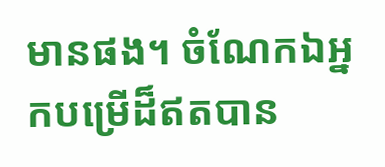មានផង។ ចំណែកឯអ្នកបម្រើដ៏ឥតបាន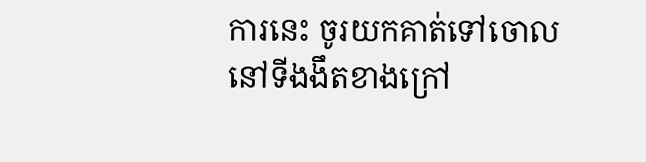ការនេះ ចូរយកគាត់ទៅចោលនៅទីងងឹតខាងក្រៅ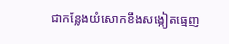ជាកន្លែងយំសោកខឹងសង្កៀតធ្មេញ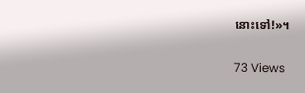នោះទៅ!»។

73 Views